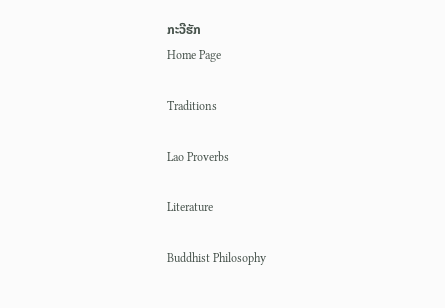ກະວີຮັກ
Home Page

Traditions

Lao Proverbs

Literature

Buddhist Philosophy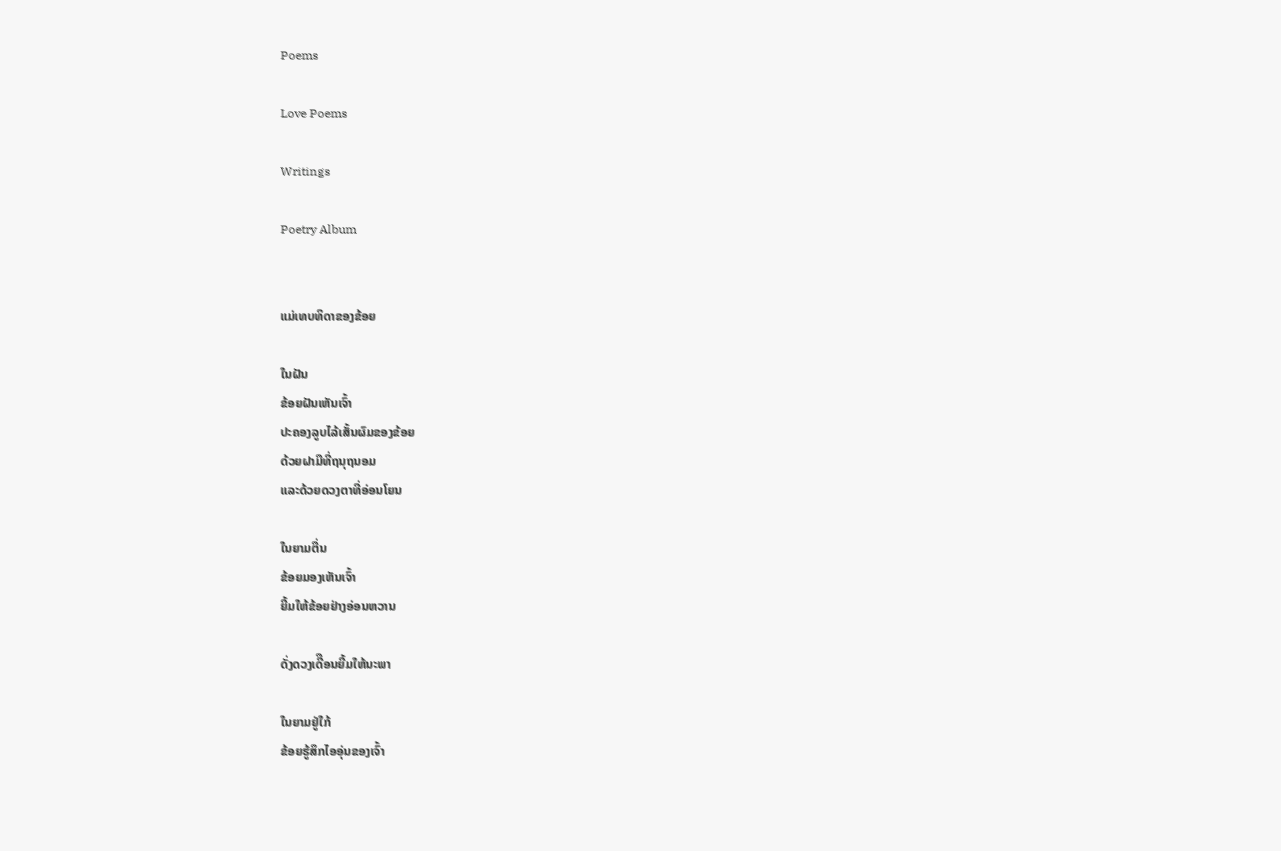Poems

Love Poems

Writings

Poetry Album


ແມ່ເທບທິດາຂອງຂ້ອຍ

ໃນຝັນ
ຂ້ອຍຝັນເຫັນເຈົ້າ
ປະຄອງລູບໄລ້ເສັ້ນຜົມຂອງຂ້ອຍ
ດ້ວຍຝາມືທີ່ຖນຸຖນອມ
ແລະດ້ວຍດວງຕາທີ່ອ່ອນໂຍນ

ໃນຍາມຕື່ນ
ຂ້ອຍມອງເຫັນເຈົ້າ
ຍີ້ມໃຫ້ຂ້ອຍຢ່າງອ່ອນຫວານ

ດັ່ງດວງເດີືອນຍີ້ມໃຫ້ນະພາ

ໃນຍາມຢູ່ໃກ້
ຂ້ອຍຮູ້ສຶກໄອອຸ່ນຂອງເຈົ້າ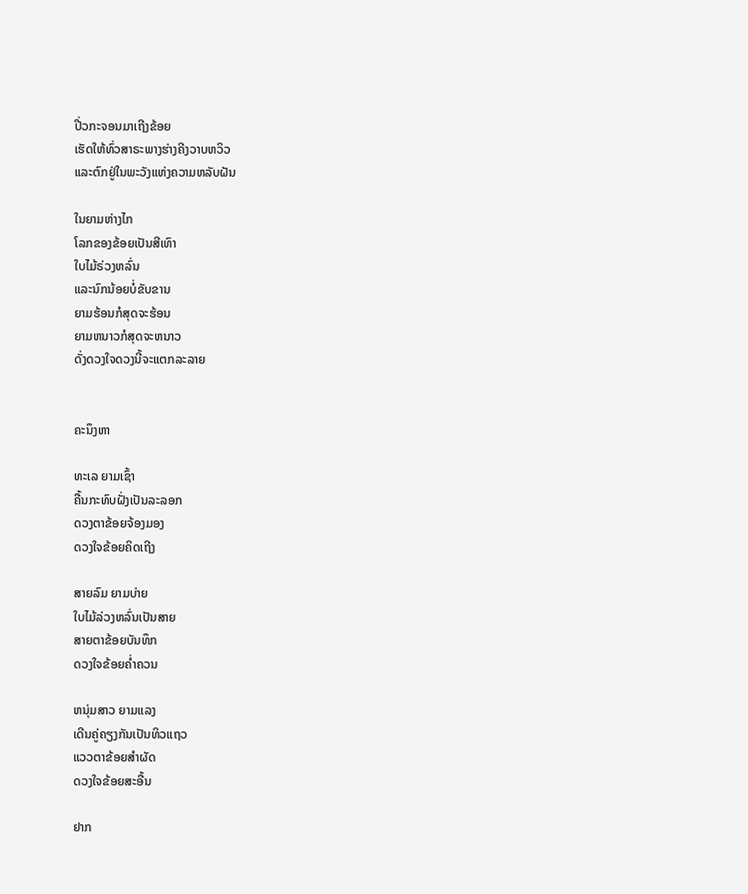ປີ່ວກະຈອນມາເຖີງຂ້ອຍ
ເຮັດໃຫ້ທົ່ວສາຣະພາງຮ່າງຄີງວາບຫວິວ
ແລະຕົກຢູ່ໃນພະວັງແຫ່ງຄວາມຫລັບຝັນ

ໃນຍາມຫ່າງໄກ
ໂລກຂອງຂ້ອຍເປັນສີເທົາ
ໃບໄມ້ຣ່ວງຫລົ່ນ
ແລະນົກນ້ອຍບໍ່ຂັບຂານ
ຍາມຮ້ອນກໍສຸດຈະຮ້ອນ
ຍາມຫນາວກໍສຸດຈະຫນາວ
ດັ່ງດວງໃຈດວງນີ້ຈະແຕກລະລາຍ


ຄະນຶງຫາ

ທະເລ ຍາມເຊົ້າ
ຄື້ນກະທົບຝັ່ງເປັນລະລອກ
ດວງຕາຂ້ອຍຈ້ອງມອງ
ດວງໃຈຂ້ອຍຄິດເຖີງ

ສາຍລົມ ຍາມບ່າຍ
ໃບໄມ້ລ່ວງຫລົ່ນເປັນສາຍ
ສາຍຕາຂ້ອຍບັນທຶກ
ດວງໃຈຂ້ອຍຄໍ່າຄວນ

ຫນຸ່ມສາວ ຍາມແລງ
ເດີນຄູ່ຄຽງກັນເປັນທິວແຖວ
ແວວຕາຂ້ອຍສໍາຜັດ
ດວງໃຈຂ້ອຍສະອື້ນ

ຢາກ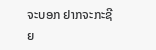ຈະບອກ ຢາກຈະກະຊີຍ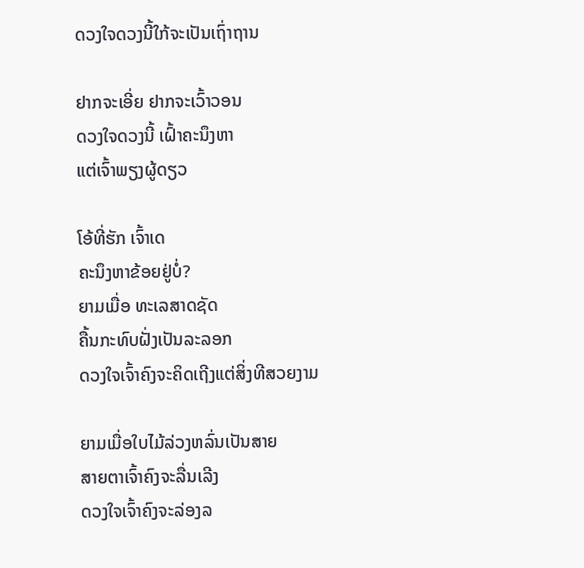ດວງໃຈດວງນີ້ໃກ້ຈະເປັນເຖົ່າຖານ

ຢາກຈະເອີ່ຍ ຢາກຈະເວົ້າວອນ
ດວງໃຈດວງນີ້ ເຝົ້າຄະນຶງຫາ
ແຕ່ເຈົ້າພຽງຜູ້ດຽວ

ໂອ້ທີ່ຮັກ ເຈົ້າເດ
ຄະນຶງຫາຂ້ອຍຢູ່ບໍ່?
ຍາມເມື່ອ ທະເລສາດຊັດ
ຄື້ນກະທົບຝັ່ງເປັນລະລອກ
ດວງໃຈເຈົ້າຄົງຈະຄິດເຖີງແຕ່ສິ່ງທີສວຍງາມ

ຍາມເມື່ອໃບໄມ້ລ່ວງຫລົ່ນເປັນສາຍ
ສາຍຕາເຈົ້າຄົງຈະລື່ນເລີງ
ດວງໃຈເຈົ້າຄົງຈະລ່ອງລ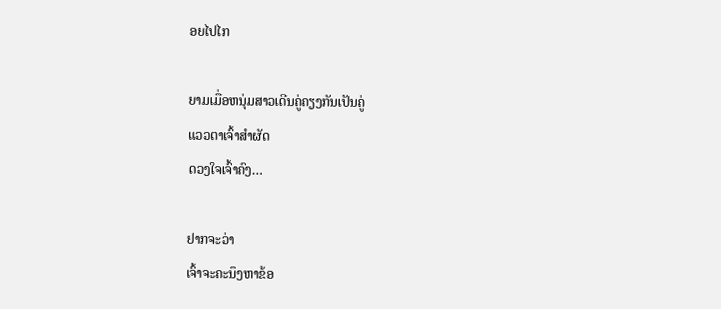ອຍໄປໄກ

ຍາມເມື່ອຫນຸ່ມສາວເດີນຄູ່ຄຽງກັນເປັນຄູ່
ແວວຕາເຈົ້າສໍາຜັດ
ດວງໃຈເຈົ້າຄົງ…

ຢາກຈະວ່າ
ເຈົ້າຈະຄະນຶງຫາຂ້ອ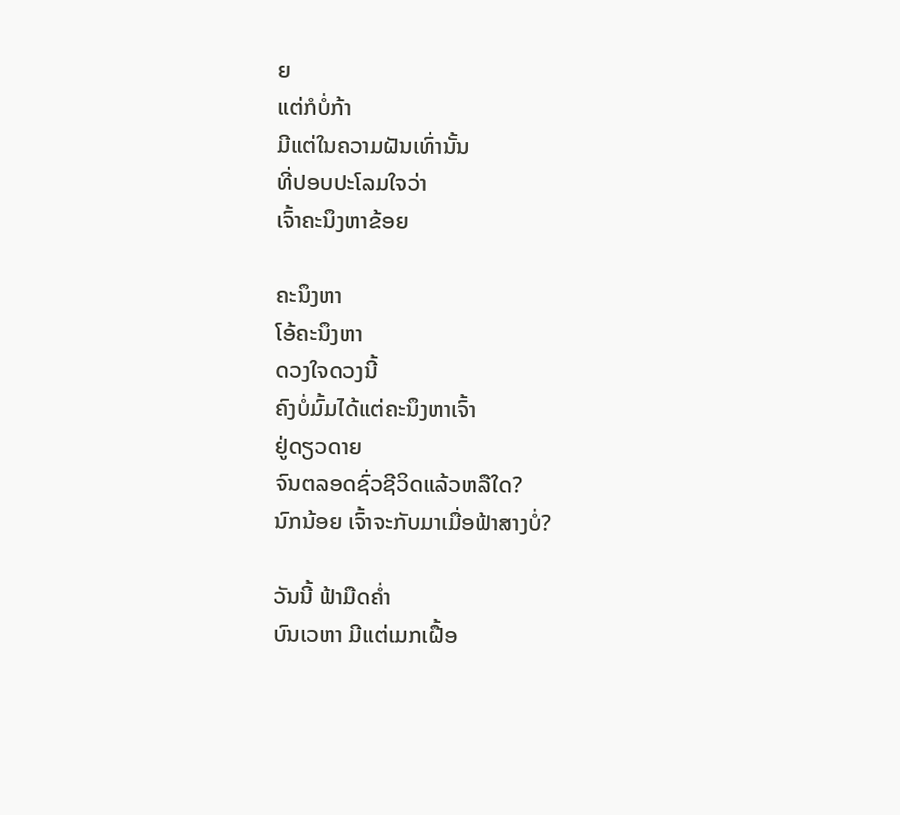ຍ
ແຕ່ກໍບໍ່ກ້າ
ມີແຕ່ໃນຄວາມຝັນເທົ່ານັ້ນ
ທີ່ປອບປະໂລມໃຈວ່າ
ເຈົ້າຄະນຶງຫາຂ້ອຍ

ຄະນຶງຫາ
ໂອ້ຄະນຶງຫາ
ດວງໃຈດວງນີ້
ຄົງບໍ່ມົ້ມໄດ້ແຕ່ຄະນຶງຫາເຈົ້າ
ຢູ່ດຽວດາຍ
ຈົນຕລອດຊົ່ວຊີວິດແລ້ວຫລືໃດ?
ນົກນ້ອຍ ເຈົ້າຈະກັບມາເມື່ອຟ້າສາງບໍ່?

ວັນນີ້ ຟ້າມືດຄໍ່າ
ບົນເວຫາ ມີແຕ່ເມກເຝື້ອ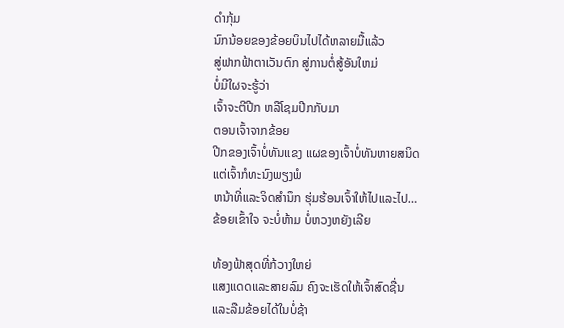ດໍາກຸ້ມ
ນົກນ້ອຍຂອງຂ້ອຍບິນໄປໄດ້ຫລາຍມື້ແລ້ວ
ສູ່ຟາກຟ້າຕາເວັນຕົກ ສູ່ການຕໍ່ສູ້ອັນໃຫມ່
ບໍ່ມີໃຜຈະຮູ້ວ່າ
ເຈົ້າຈະຕີປີກ ຫລືໂຊມປີກກັບມາ
ຕອນເຈົ້າຈາກຂ້ອຍ
ປີກຂອງເຈົ້າບໍ່ທັນແຂງ ແຜຂອງເຈົ້າບໍ່ທັນຫາຍສນິດ
ແຕ່ເຈົ້າກໍທະນົງພຽງພໍ
ຫນ້າທີ່ແລະຈິດສໍານຶກ ຮຸ່ມຮ້ອນເຈົ້າໃຫ້ໄປແລະໄປ…
ຂ້ອຍເຂົ້າໃຈ ຈະບໍ່ຫ້າມ ບໍ່ຫວງຫຍັງເລີຍ

ທ້ອງຟ້າສຸດທີ່ກ້ວາງໃຫຍ່
ແສງແດດແລະສາຍລົມ ຄົງຈະເຮັດໃຫ້ເຈົ້າສົດຊື່ນ
ແລະລືມຂ້ອຍໄດ້ໃນບໍ່ຊ້າ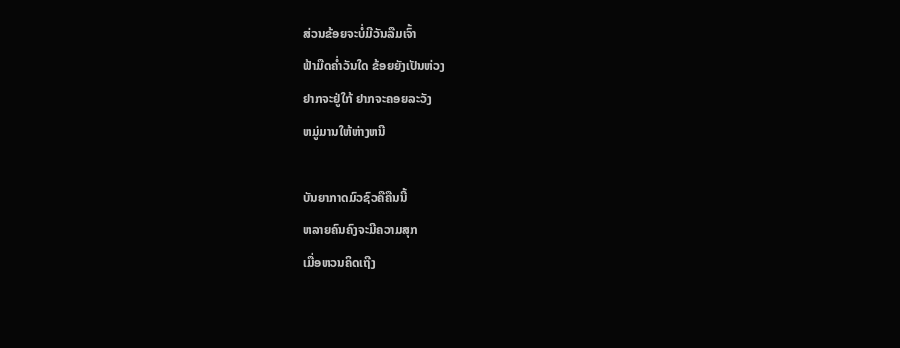ສ່ວນຂ້ອຍຈະບໍ່ມີວັນລືມເຈົ້າ
ຟ້າມືດຄໍ່າວັນໃດ ຂ້ອຍຍັງເປັນຫ່ວງ
ຢາກຈະຢູ່ໃກ້ ຢາກຈະຄອຍລະວັງ
ຫມູ່ມານໃຫ້ຫ່າງຫນີ

ບັນຍາກາດມົວຊົວຄືຄືນນີ້
ຫລາຍຄົນຄົງຈະມີຄວາມສຸກ
ເມື່ອຫວນຄິດເຖີງ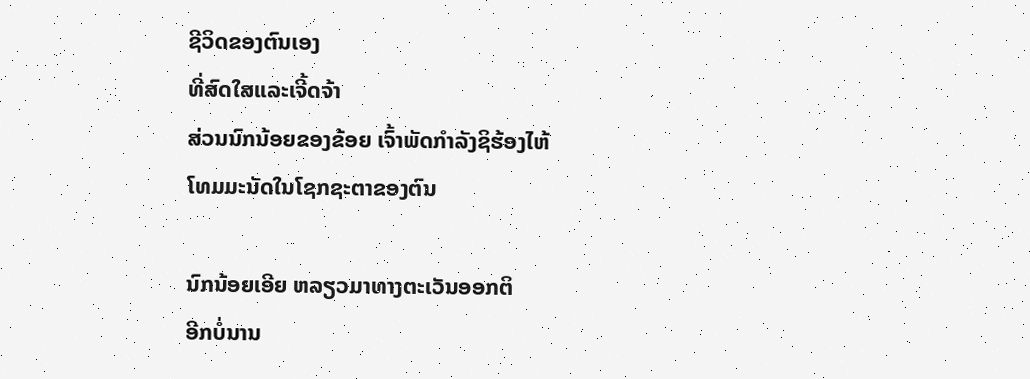ຊີວິດຂອງຕົນເອງ
ທີ່ສົດໃສແລະເຈີ້ດຈ້າ
ສ່ວນນົກນ້ອຍຂອງຂ້ອຍ ເຈົ້າພັດກໍາລັງຊິຮ້ອງໄຫ້
ໂທມມະນັດໃນໂຊກຊະຕາຂອງຕົນ

ນົກນ້ອຍເອີຍ ຫລຽວມາທາງຕະເວັນອອກຕິ
ອີກບໍ່ນານ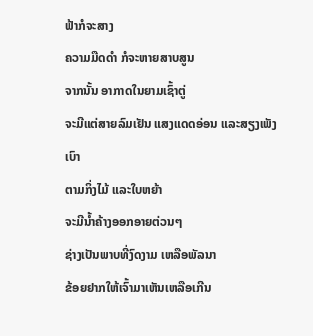ຟ້າກໍຈະສາງ
ຄວາມມືດດໍາ ກໍຈະຫາຍສາບສູນ
ຈາກນັ້ນ ອາກາດໃນຍາມເຊົ້າຕູ່
ຈະມີແຕ່ສາຍລົມເຢັນ ແສງແດດອ່ອນ ແລະສຽງເພັງເບົາ
ຕາມກິ່ງໄມ້ ແລະໃບຫຍ້າ
ຈະມີນໍ້າຄ້າງອອກອາຍຕ່ວນໆ
ຊ່າງເປັນພາບທີ່ງົດງາມ ເຫລືອພັລນາ
ຂ້ອຍຢາກໃຫ້ເຈົ້າມາເຫັນເຫລືອເກີນ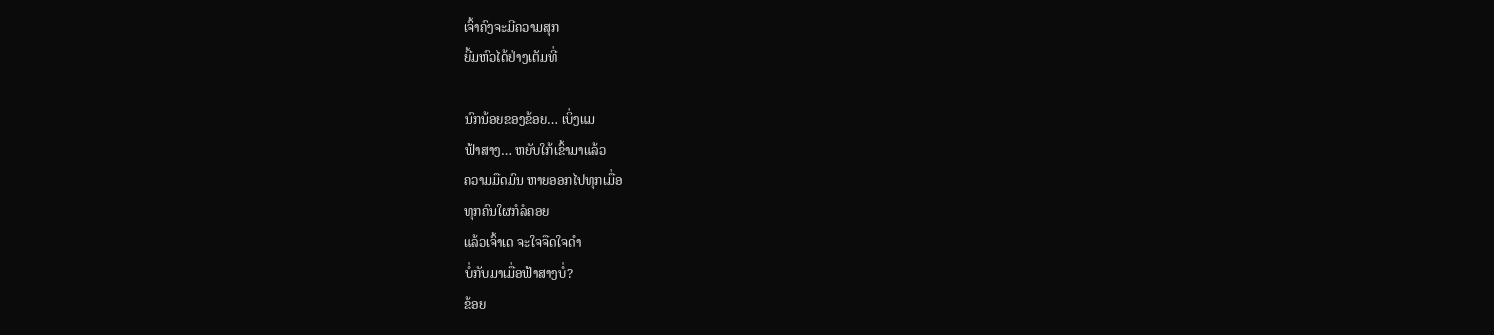ເຈົ້າຄົງຈະມີຄວາມສຸກ
ຍີ້ມຫົວໄດ້ຢ່າງເຕັມທີ່

ນົກນ້ອຍຂອງຂ້ອຍ… ເບິ່ງແມ
ຟ້າສາງ… ຫຍັບໃກ້ເຂົ້າມາແລ້ວ
ຄວາມມືດມົນ ຫາຍອອກໄປທຸກເມື່ອ
ທຸກຄົນໃຜກໍລໍຄອຍ
ແລ້ວເຈົ້າເດ ຈະໃຈຈືດໃຈດໍາ
ບໍ່ກັບມາເມື່ອຟ້າສາງບໍ່?
ຂ້ອຍ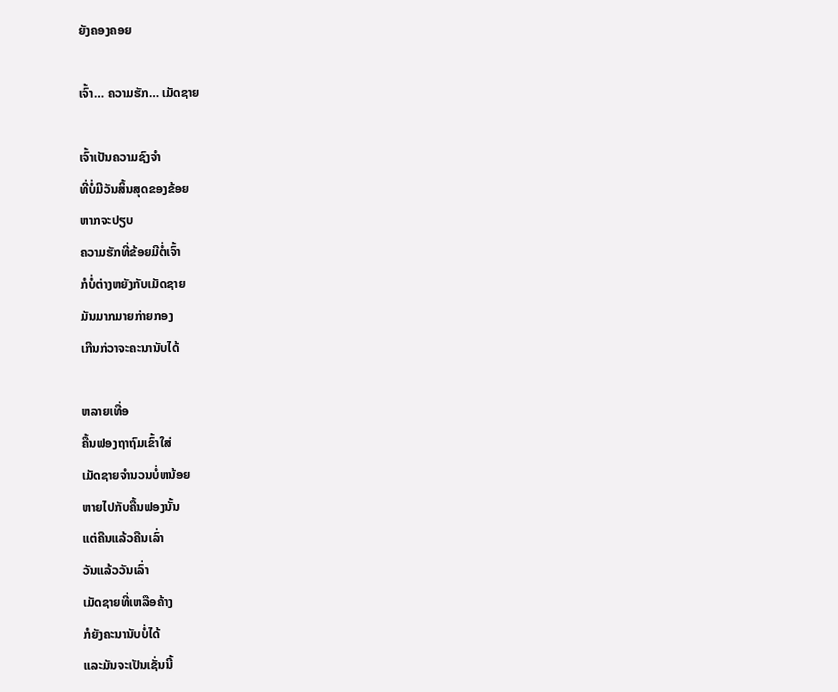ຍັງຄອງຄອຍ

ເຈົ້າ… ຄວາມຮັກ… ເມັດຊາຍ

ເຈົ້າເປັນຄວາມຊົງຈໍາ
ທີ່ບໍ່ມີວັນສິ້ນສຸດຂອງຂ້ອຍ
ຫາກຈະປຽບ
ຄວາມຮັກທີ່ຂ້ອຍມີຕໍ່ເຈົ້າ
ກໍບໍ່ຕ່າງຫຍັງກັບເມັດຊາຍ
ມັນມາກມາຍກ່າຍກອງ
ເກີນກ່ວາຈະຄະນານັບໄດ້

ຫລາຍເທື່ອ
ຄື້ນຟອງຖາຖົມເຂົ້າໃສ່
ເມັດຊາຍຈໍານວນບໍ່ຫນ້ອຍ
ຫາຍໄປກັບຄື້ນຟອງນັ້ນ
ແຕ່ຄືນແລ້ວຄືນເລົ່າ
ວັນແລ້ວວັນເລົ່າ
ເມັດຊາຍທີ່ເຫລືອຄ້າງ
ກໍຍັງຄະນານັບບໍ່ໄດ້
ແລະມັນຈະເປັນເຊັ່ນນີ້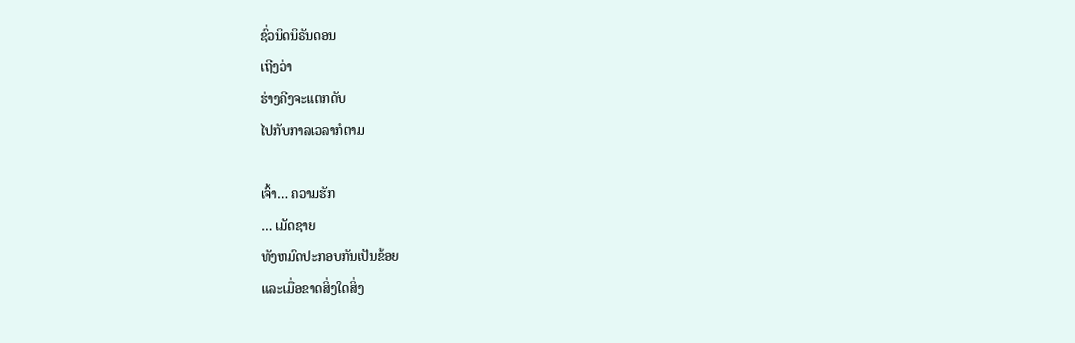ຊົ່ວນິດນິຣັນດອນ
ເຖີງວ່າ
ຮ່າງຄີງຈະແຕກດັບ
ໄປກັບກາລເວລາກໍຕາມ

ເຈົ້າ… ຄວາມຮັກ
… ເມັດຊາຍ
ທັງຫມົດປະກອບກັນເປັນຂ້ອຍ
ແລະເມື່ອຂາດສິ່ງໃດສິ່ງ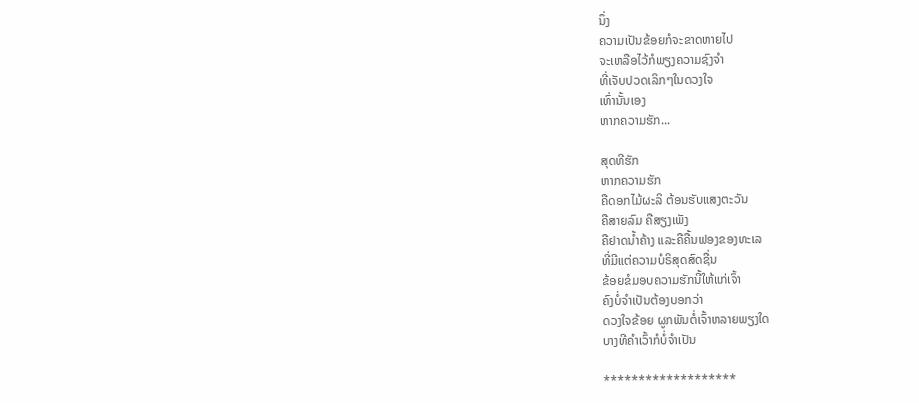ນຶ່ງ
ຄວາມເປັນຂ້ອຍກໍຈະຂາດຫາຍໄປ
ຈະເຫລືອໄວ້ກໍພຽງຄວາມຊົງຈໍາ
ທີ່ເຈັບປວດເລິກໆໃນດວງໃຈ
ເທົ່ານັ້ນເອງ
ຫາກຄວາມຮັກ...

ສຸດທີຮັກ
ຫາກຄວາມຮັກ
ຄືດອກໄມ້ຜະລິ ຕ້ອນຮັບແສງຕະວັນ
ຄືສາຍລົມ ຄືສຽງເພັງ
ຄືຢາດນໍ້າຄ້າງ ແລະຄືຄື້ນຟອງຂອງທະເລ
ທີ່ມີແຕ່ຄວາມບໍຣິສຸດສົດຊື່ນ
ຂ້ອຍຂໍມອບຄວາມຮັກນີ້ໃຫ້ແກ່ເຈົ້າ
ຄົງບໍ່ຈໍາເປັນຕ້ອງບອກວ່າ
ດວງໃຈຂ້ອຍ ຜູກພັນຕໍ່ເຈົ້າຫລາຍພຽງໃດ
ບາງທີຄໍາເວົ້າກໍບໍ່ຈໍາເປັນ

*******************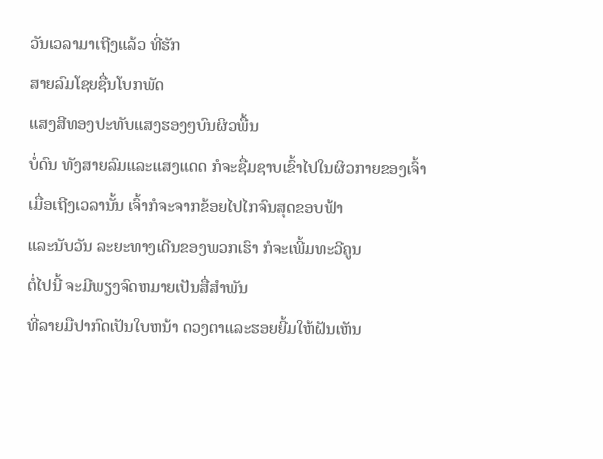ວັນເວລາມາເຖີງແລ້ວ ທີ່ຮັກ
ສາຍລົມໂຊຍຊື່ນໂບກພັດ
ແສງສີທອງປະທັບແສງຮອງໆບົນຜິວພື້ນ
ບໍ່ດົນ ທັງສາຍລົມແລະແສງແດດ ກໍຈະຊື່ມຊາບເຂົ້າໄປໃນຜິວກາຍຂອງເຈົ້າ
ເມື່ອເຖີງເວລານັ້ນ ເຈົ້າກໍຈະຈາກຂ້ອຍໄປໄກຈົນສຸດຂອບຟ້າ
ແລະນັບວັນ ລະຍະທາງເດີນຂອງພວກເຮົາ ກໍຈະເພີ້ມທະວີຄູນ
ຕໍ່ໄປນີ້ ຈະມີພຽງຈົດຫມາຍເປັນສື່ສໍາພັນ
ທີ່ລາຍມືປາກົດເປັນໃບຫນ້າ ດວງຕາແລະຮອຍຍີ້ມໃຫ້ຝັນເຫັນ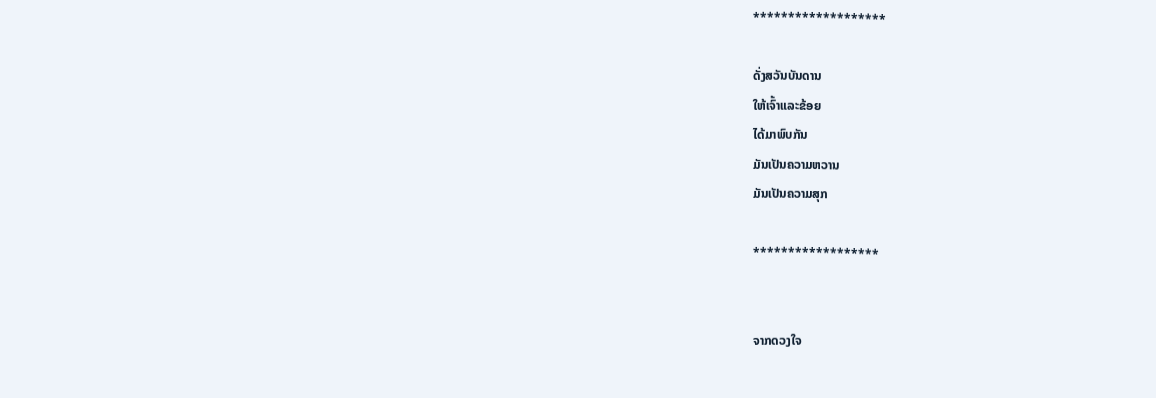*******************

ດັ່ງສວັນບັນດານ
ໃຫ້ເຈົ້າແລະຂ້ອຍ
ໄດ້ມາພົບກັນ
ມັນເປັນຄວາມຫວານ
ມັນເປັນຄວາມສຸກ

******************


ຈາກດວງໃຈ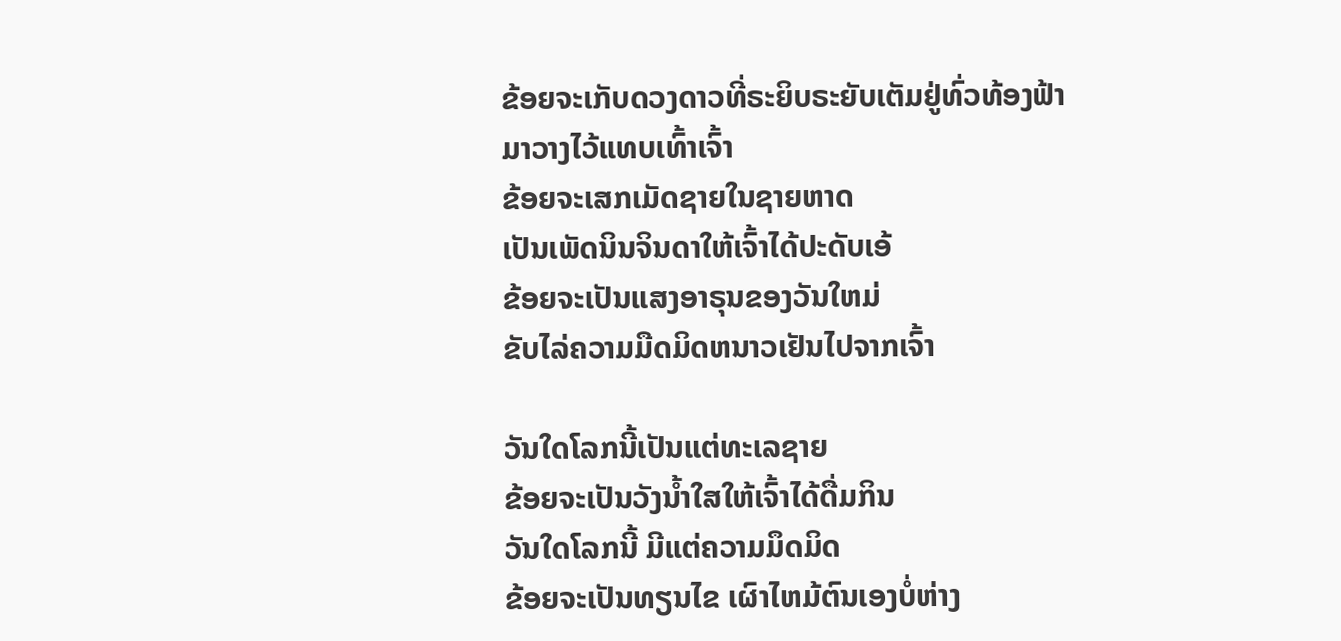ຂ້ອຍຈະເກັບດວງດາວທີ່ຣະຍິບຣະຍັບເຕັມຢູ່ທົ່ວທ້ອງຟ້າ
ມາວາງໄວ້ແທບເທົ້າເຈົ້າ
ຂ້ອຍຈະເສກເມັດຊາຍໃນຊາຍຫາດ
ເປັນເພັດນິນຈິນດາໃຫ້ເຈົ້າໄດ້ປະດັບເອ້
ຂ້ອຍຈະເປັນແສງອາຣຸນຂອງວັນໃຫມ່
ຂັບໄລ່ຄວາມມືດມິດຫນາວເຢັນໄປຈາກເຈົ້າ

ວັນໃດໂລກນີ້ເປັນແຕ່ທະເລຊາຍ
ຂ້ອຍຈະເປັນວັງນໍ້າໃສໃຫ້ເຈົ້າໄດ້ດື່ມກິນ
ວັນໃດໂລກນີ້ ມີແຕ່ຄວາມມຶດມິດ
ຂ້ອຍຈະເປັນທຽນໄຂ ເຜົາໄຫມ້ຕົນເອງບໍ່ຫ່າງ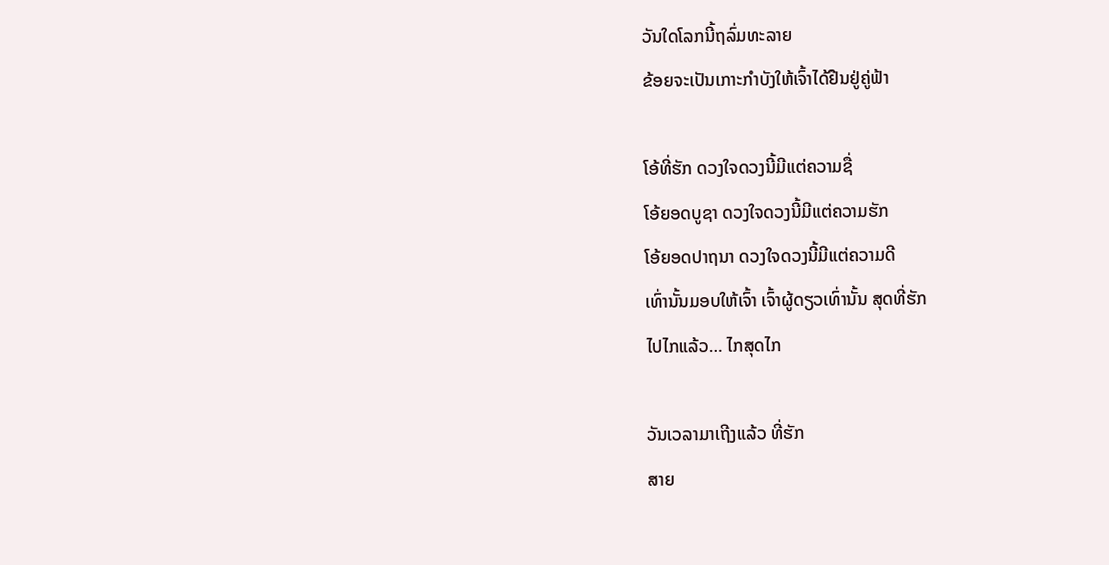ວັນໃດໂລກນີ້ຖລົ່ມທະລາຍ
ຂ້ອຍຈະເປັນເກາະກໍາບັງໃຫ້ເຈົ້າໄດ້ຢືນຢູ່ຄູ່ຟ້າ

ໂອ້ທີ່ຮັກ ດວງໃຈດວງນີ້ມີແຕ່ຄວາມຊື່
ໂອ້ຍອດບູຊາ ດວງໃຈດວງນີ້ມີແຕ່ຄວາມຮັກ
ໂອ້ຍອດປາຖນາ ດວງໃຈດວງນີ້ມີແຕ່ຄວາມດີ
ເທົ່ານັ້ນມອບໃຫ້ເຈົ້າ ເຈົ້າຜູ້ດຽວເທົ່ານັ້ນ ສຸດທີ່ຮັກ
ໄປໄກແລ້ວ… ໄກສຸດໄກ

ວັນເວລາມາເຖີງແລ້ວ ທີ່ຮັກ
ສາຍ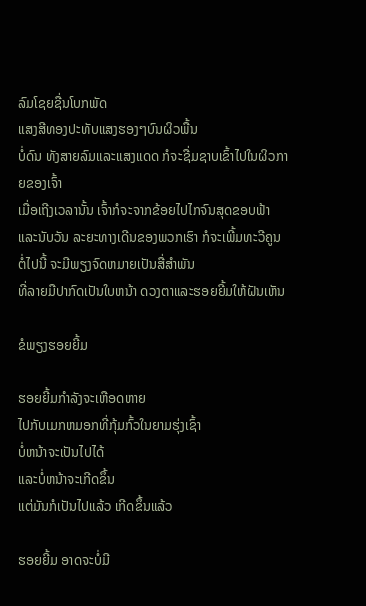ລົມໂຊຍຊື່ນໂບກພັດ
ແສງສີທອງປະທັບແສງຮອງໆບົນຜິວພື້ນ
ບໍ່ດົນ ທັງສາຍລົມແລະແສງແດດ ກໍຈະຊື່ມຊາບເຂົ້າໄປໃນຜິວກາຍຂອງເຈົ້າ
ເມື່ອເຖີງເວລານັ້ນ ເຈົ້າກໍຈະຈາກຂ້ອຍໄປໄກຈົນສຸດຂອບຟ້າ
ແລະນັບວັນ ລະຍະທາງເດີນຂອງພວກເຮົາ ກໍຈະເພີ້ມທະວີຄູນ
ຕໍ່ໄປນີ້ ຈະມີພຽງຈົດຫມາຍເປັນສື່ສໍາພັນ
ທີ່ລາຍມືປາກົດເປັນໃບຫນ້າ ດວງຕາແລະຮອຍຍີ້ມໃຫ້ຝັນເຫັນ

ຂໍພຽງຮອຍຍີ້ມ

ຮອຍຍີ້ມກໍາລັງຈະເຫືອດຫາຍ
ໄປກັບເມກຫມອກທີ່ກຸ້ມກົ້ວໃນຍາມຮຸ່ງເຊົ້າ
ບໍ່ຫນ້າຈະເປັນໄປໄດ້
ແລະບໍ່ຫນ້າຈະເກີດຂຶ້ນ
ແຕ່ມັນກໍເປັນໄປແລ້ວ ເກີດຂຶ້ນແລ້ວ

ຮອຍຍີ້ມ ອາດຈະບໍ່ມີ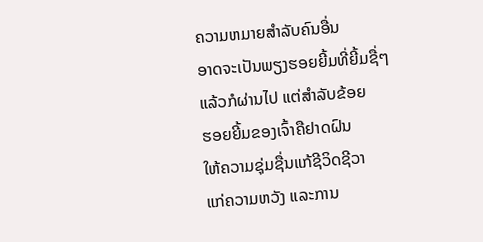ຄວາມຫມາຍສໍາລັບຄົນອື່ນ
ອາດຈະເປັນພຽງຮອຍຍີ້ມທີ່ຍີ້ມຊື່ໆ
ແລ້ວກໍຜ່ານໄປ ແຕ່ສໍາລັບຂ້ອຍ
ຮອຍຍີ້ມຂອງເຈົ້າຄືຢາດຝົນ
ໃຫ້ຄວາມຊຸ່ມຊື່ນແກ້ຊີວິດຊີວາ
ແກ່ຄວາມຫວັງ ແລະການ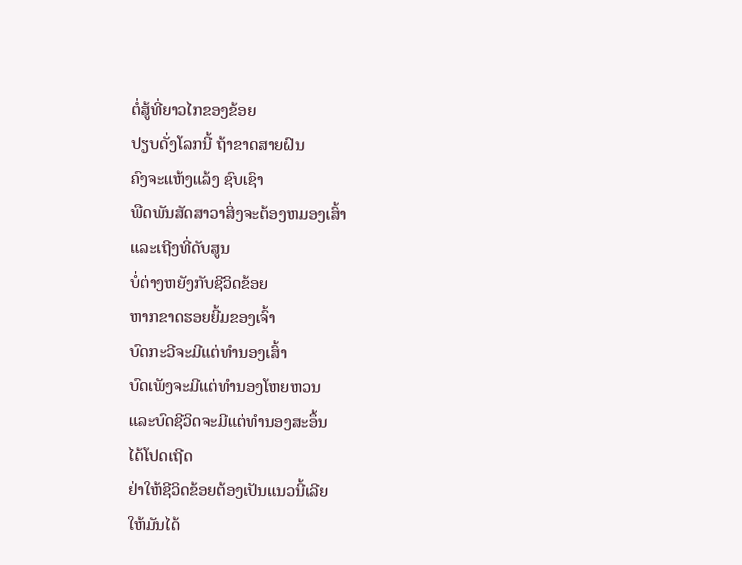ຕໍ່ສູ້ທີ່ຍາວໄກຂອງຂ້ອຍ
ປຽບດັ່ງໂລກນີ້ ຖ້າຂາດສາຍຝົນ
ຄົງຈະແຫ້ງແລ້ງ ຊົບເຊົາ
ພືດພັນສັດສາວາສິ່ງຈະຕ້ອງຫມອງເສົ້າ
ແລະເຖີງທີ່ດັບສູນ
ບໍ່ຕ່າງຫຍັງກັບຊີວິດຂ້ອຍ
ຫາກຂາດຮອຍຍີ້ມຂອງເຈົ້າ
ບົດກະວີຈະມີແຕ່ທໍານອງເສົ້າ
ບົດເພັງຈະມີແຕ່ທໍານອງໂຫຍຫວນ
ແລະບົດຊີວິດຈະມີແຕ່ທໍານອງສະອຶ້ນ
ໄດ້ໂປດເຖີດ
ຢ່າໃຫ້ຊີວິດຂ້ອຍຕ້ອງເປັນແນວນີ້ເລີຍ
ໃຫ້ມັນໄດ້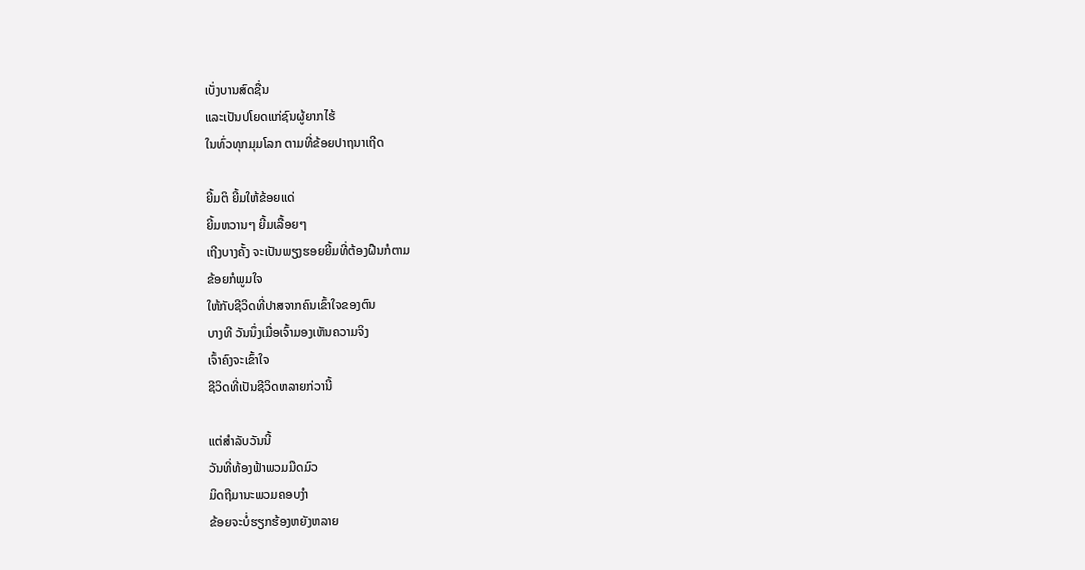ເບັ່ງບານສົດຊື່ນ
ແລະເປັນປໂຍດແກ່ຊົນຜູ້ຍາກໄຮ້
ໃນທົ່ວທຸກມຸມໂລກ ຕາມທີ່ຂ້ອຍປາຖນາເຖີດ

ຍີ້ມຕິ ຍີ້ມໃຫ້ຂ້ອຍແດ່
ຍີ້ມຫວານໆ ຍີ້ມເລື້ອຍໆ
ເຖີງບາງຄັ້ງ ຈະເປັນພຽງຮອຍຍີ້ມທີ່ຕ້ອງຝືນກໍຕາມ
ຂ້ອຍກໍພູມໃຈ
ໃຫ້ກັບຊີວິດທີ່ປາສຈາກຄົນເຂົ້າໃຈຂອງຕົນ
ບາງທີ ວັນນຶ່ງເມື່ອເຈົ້າມອງເຫັນຄວາມຈິງ
ເຈົ້າຄົງຈະເຂົ້າໃຈ
ຊີວິດທີ່ເປັນຊີວິດຫລາຍກ່ວານີ້

ແຕ່ສໍາລັບວັນນີ້
ວັນທີ່ທ້ອງຟ້າພວມມືດມົວ
ມິດຖີມານະພວມຄອບງໍາ
ຂ້ອຍຈະບໍ່ຮຽກຮ້ອງຫຍັງຫລາຍ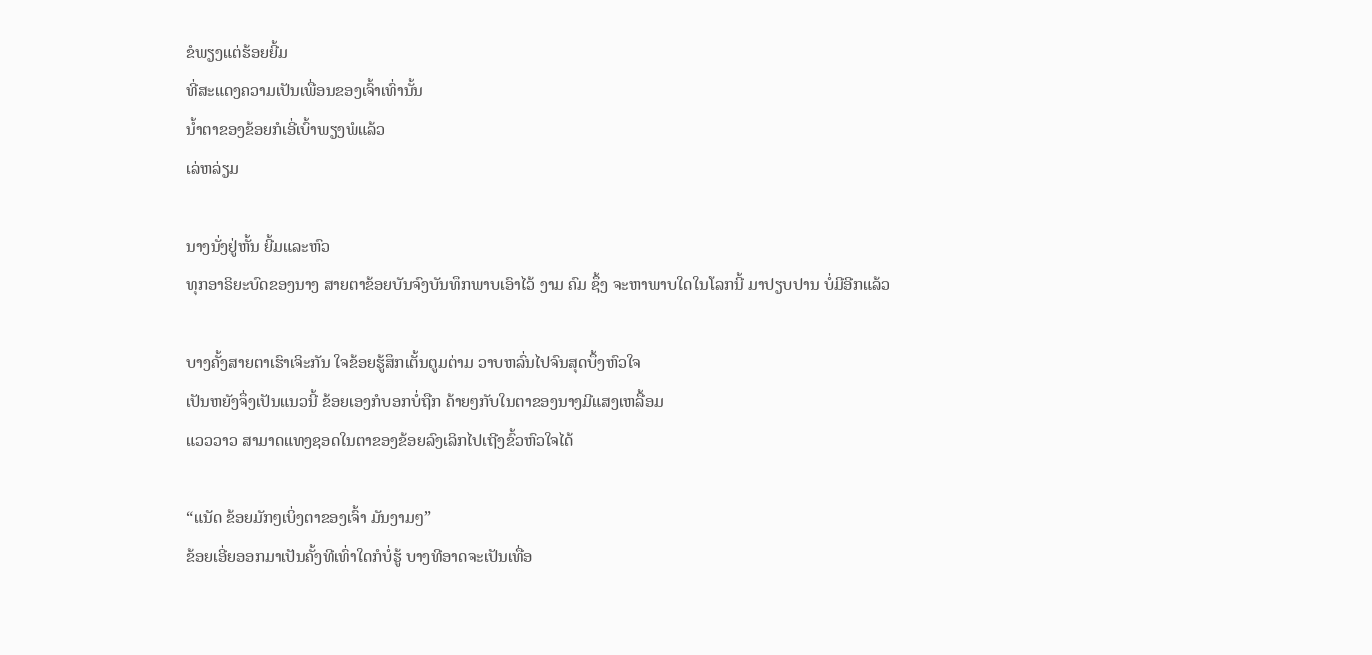ຂໍພຽງແຕ່ຮ້ອຍຍີ້ມ
ທີ່ສະແດງຄວາມເປັນເພື່ອນຂອງເຈົ້າເທົ່ານັ້ນ
ນໍ້າຕາຂອງຂ້ອຍກໍເອີ່ເບົ້າພຽງພໍແລ້ວ
ເລ່ຫລ່ຽມ

ນາງນັ່ງຢູ່ຫັ້ນ ຍີ້ມແລະຫົວ
ທຸກອາຣິຍະບົດຂອງນາງ ສາຍຕາຂ້ອຍບັນຈົງບັນທຶກພາບເອົາໄວ້ ງາມ ຄົມ ຊຶ້ງ ຈະຫາພາບໃດໃນໂລກນີ້ ມາປຽບປານ ບໍ່ມີອີກແລ້ວ

ບາງຄັ້ງສາຍຕາເຮົາເຈິະກັນ ໃຈຂ້ອຍຮູ້ສຶກເຕັ້ນຕູມຕ່າມ ວາບຫລົ່ນໄປຈົນສຸດບຶ້ງຫົວໃຈ
ເປັນຫຍັງຈຶ່ງເປັນແນວນີ້ ຂ້ອຍເອງກໍບອກບໍ່ຖືກ ຄ້າຍໆກັບໃນຕາຂອງນາງມີແສງເຫລື້ອມ
ແວວວາວ ສາມາດແທງຊອດໃນຕາຂອງຂ້ອຍລົງເລິກໄປເຖີງຂົ້ວຫົວໃຈໄດ້

“ແນັດ ຂ້ອຍມັກໆເບິ່ງຕາຂອງເຈົ້າ ມັນງາມໆ”
ຂ້ອຍເອີ່ຍອອກມາເປັນຄັ້ງທີເທົ່າໃດກໍບໍ່ຮູ້ ບາງທີອາດຈະເປັນເທື່ອ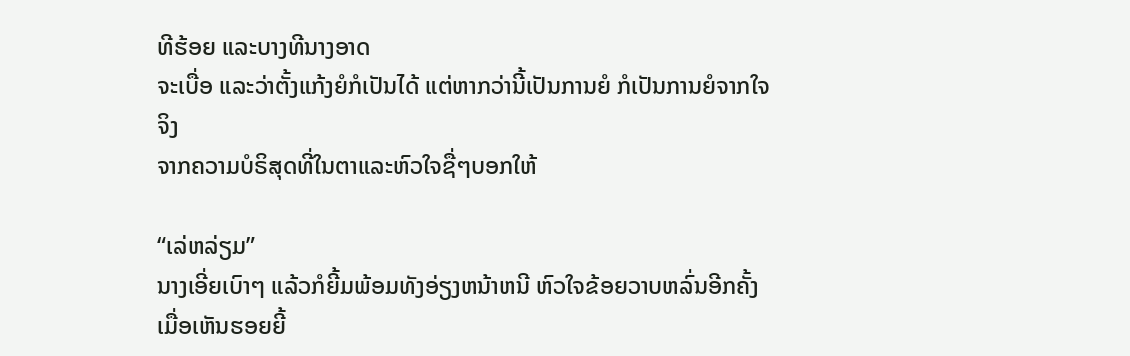ທີຮ້ອຍ ແລະບາງທີນາງອາດ
ຈະເບື່ອ ແລະວ່າຕັ້ງແກ້ງຍໍກໍເປັນໄດ້ ແຕ່ຫາກວ່ານີ້ເປັນການຍໍ ກໍເປັນການຍໍຈາກໃຈຈິງ
ຈາກຄວາມບໍຣິສຸດທີ່ໃນຕາແລະຫົວໃຈຊື່ໆບອກໃຫ້

“ເລ່ຫລ່ຽມ”
ນາງເອີ່ຍເບົາໆ ແລ້ວກໍຍີ້ມພ້ອມທັງອ່ຽງຫນ້າຫນີ ຫົວໃຈຂ້ອຍວາບຫລົ່ນອີກຄັ້ງ ເມື່ອເຫັນຮອຍຍີ້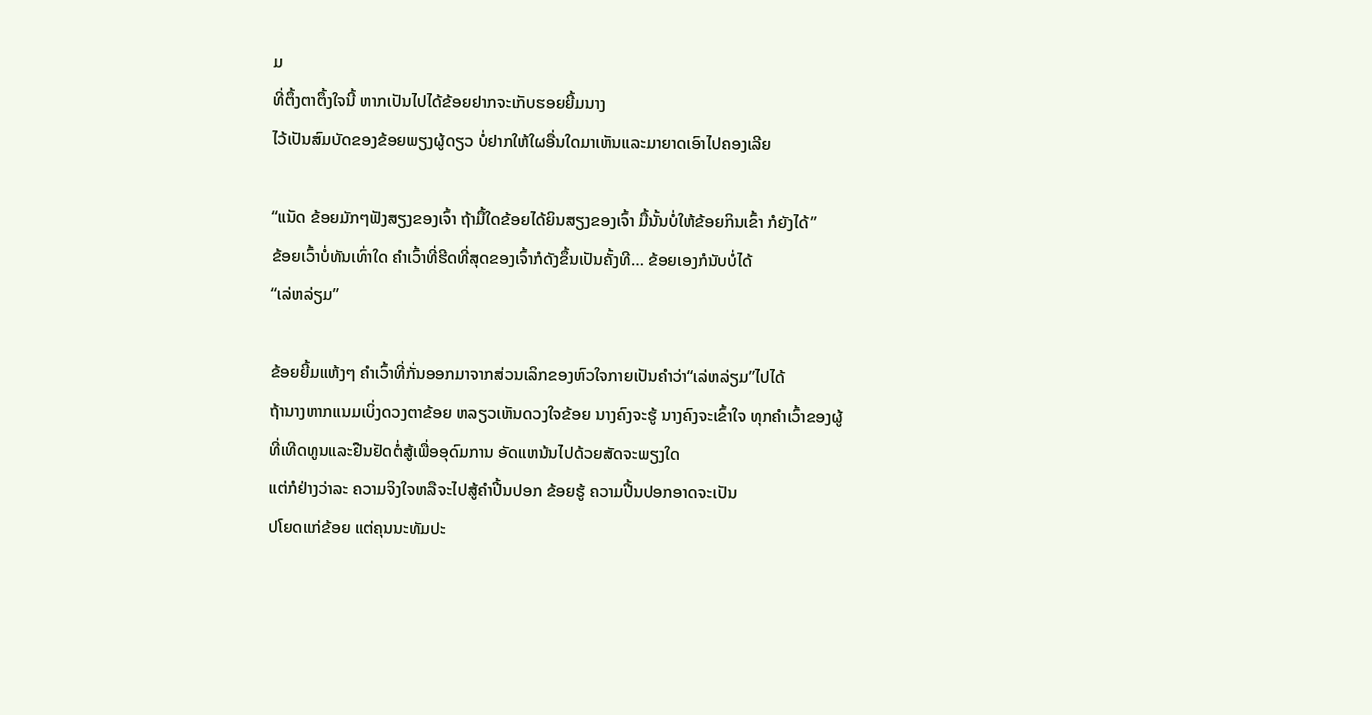ມ
ທີ່ຕຶ້ງຕາຕຶ້ງໃຈນີ້ ຫາກເປັນໄປໄດ້ຂ້ອຍຢາກຈະເກັບຮອຍຍີ້ມນາງ
ໄວ້ເປັນສົມບັດຂອງຂ້ອຍພຽງຜູ້ດຽວ ບໍ່ຢາກໃຫ້ໃຜອື່ນໃດມາເຫັນແລະມາຍາດເອົາໄປຄອງເລີຍ

“ແນັດ ຂ້ອຍມັກໆຟັງສຽງຂອງເຈົ້າ ຖ້າມື້ໃດຂ້ອຍໄດ້ຍິນສຽງຂອງເຈົ້າ ມື້ນັ້ນບໍ່ໃຫ້ຂ້ອຍກິນເຂົ້າ ກໍຍັງໄດ້”
ຂ້ອຍເວົ້າບໍ່ທັນເທົ່າໃດ ຄໍາເວົ້າທີ່ຮີດທີ່ສຸດຂອງເຈົ້າກໍດັງຂຶ້ນເປັນຄັ້ງທີ… ຂ້ອຍເອງກໍນັບບໍ່ໄດ້
“ເລ່ຫລ່ຽມ”

ຂ້ອຍຍີ້ມແຫ້ງໆ ຄໍາເວົ້າທີ່ກັ່ນອອກມາຈາກສ່ວນເລິກຂອງຫົວໃຈກາຍເປັນຄໍາວ່າ“ເລ່ຫລ່ຽມ”ໄປໄດ້
ຖ້ານາງຫາກແນມເບິ່ງດວງຕາຂ້ອຍ ຫລຽວເຫັນດວງໃຈຂ້ອຍ ນາງຄົງຈະຮູ້ ນາງຄົງຈະເຂົ້າໃຈ ທຸກຄໍາເວົ້າຂອງຜູ້ທີ່ເທີດທູນແລະຢືນຢັດຕໍ່ສູ້ເພື່ອອຸດົມການ ອັດແຫນ້ນໄປດ້ວຍສັດຈະພຽງໃດ
ແຕ່ກໍຢ່າງວ່າລະ ຄວາມຈິງໃຈຫລືຈະໄປສູ້ຄໍາປີ້ນປອກ ຂ້ອຍຮູ້ ຄວາມປີ້ນປອກອາດຈະເປັນ
ປໂຍດແກ່ຂ້ອຍ ແຕ່ຄຸນນະທັມປະ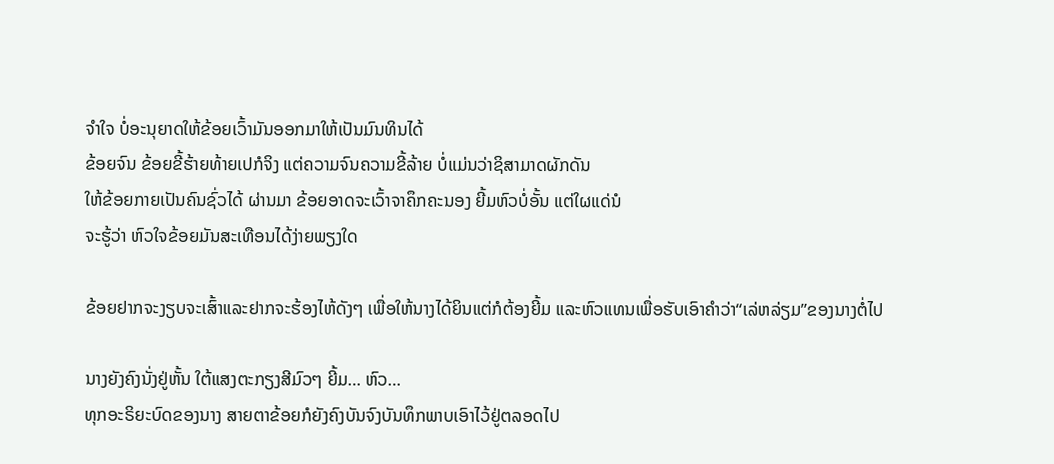ຈໍາໃຈ ບໍ່ອະນຸຍາດໃຫ້ຂ້ອຍເວົ້າມັນອອກມາໃຫ້ເປັນມົນທິນໄດ້
ຂ້ອຍຈົນ ຂ້ອຍຂີ້ຮ້າຍທ້າຍເປກໍຈິງ ແຕ່ຄວາມຈົນຄວາມຂີ້ລ້າຍ ບໍ່ແມ່ນວ່າຊິສາມາດຜັກດັນ
ໃຫ້ຂ້ອຍກາຍເປັນຄົນຊົ່ວໄດ້ ຜ່ານມາ ຂ້ອຍອາດຈະເວົ້າຈາຄຶກຄະນອງ ຍີ້ມຫົວບໍ່ອັ້ນ ແຕ່ໃຜແດ່ນໍ
ຈະຮູ້ວ່າ ຫົວໃຈຂ້ອຍມັນສະເທືອນໄດ້ງ່າຍພຽງໃດ

ຂ້ອຍຢາກຈະງຽບຈະເສົ້າແລະຢາກຈະຮ້ອງໄຫ້ດັງໆ ເພື່ອໃຫ້ນາງໄດ້ຍິນແຕ່ກໍຕ້ອງຍີ້ມ ແລະຫົວແທນເພື່ອຮັບເອົາຄໍາວ່າ“ເລ່ຫລ່ຽມ”ຂອງນາງຕໍ່ໄປ

ນາງຍັງຄົງນັ່ງຢູ່ຫັ້ນ ໃຕ້ແສງຕະກຽງສີມົວໆ ຍີ້ມ… ຫົວ…
ທຸກອະຣິຍະບົດຂອງນາງ ສາຍຕາຂ້ອຍກໍຍັງຄົງບັນຈົງບັນທຶກພາບເອົາໄວ້ຢູ່ຕລອດໄປ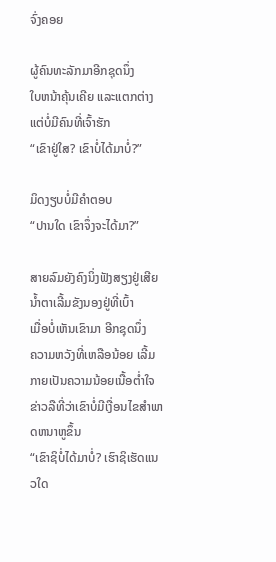ຈົ່ງຄອຍ

ຜູ້ຄົນທະລັກມາອີກຊຸດນຶ່ງ
ໃບຫນ້າຄຸ້ນເຄີຍ ແລະແຕກຕ່າງ
ແຕ່ບໍ່ມີຄົນທີ່ເຈົ້າຮັກ
“ເຂົາຢູ່ໃສ? ເຂົາບໍ່ໄດ້ມາບໍ່?”

ມິດງຽບບໍ່ມີຄໍາຕອບ
“ປານໃດ ເຂົາຈຶ່ງຈະໄດ້ມາ?”

ສາຍລົມຍັງຄົງນິ່ງຟັງສຽງຢູ່ເສີຍ
ນໍ້າຕາເລີ້ມຂັງນອງຢູ່ທີ່ເບົ້າ
ເມື່ອບໍ່ເຫັນເຂົາມາ ອີກຊຸດນຶ່ງ
ຄວາມຫວັງທີ່ເຫລືອນ້ອຍ ເລີ້ມກາຍເປັນຄວາມນ້ອຍເນື້ອຕໍ່າໃຈ
ຂ່າວລືທີ່ວ່າເຂົາບໍ່ມີເງື່ອນໄຂສໍາພາດຫນາຫູຂຶ້ນ
“ເຂົາຊິບໍ່ໄດ້ມາບໍ່? ເຮົາຊິເຮັດແນວໃດ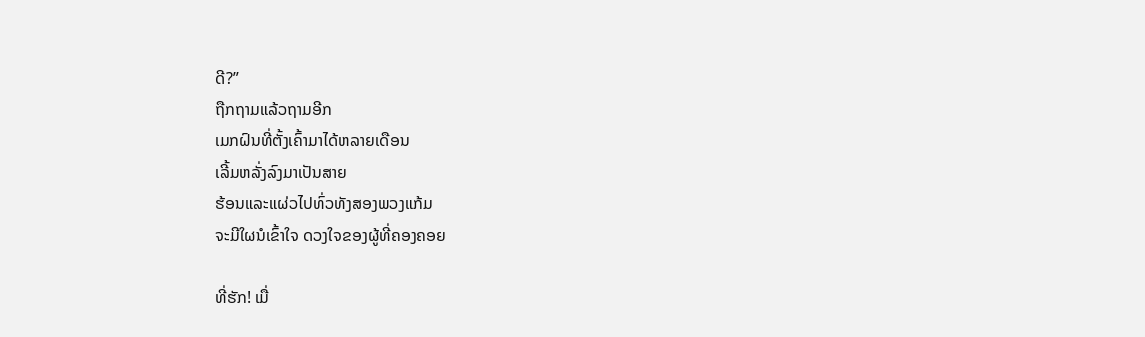ດີ?”
ຖືກຖາມແລ້ວຖາມອີກ
ເມກຝົນທີ່ຕັ້ງເຄົ້າມາໄດ້ຫລາຍເດືອນ
ເລີ້ມຫລັ່ງລົງມາເປັນສາຍ
ຮ້ອນແລະແຜ່ວໄປທົ່ວທັງສອງພວງແກ້ມ
ຈະມີໃຜນໍເຂົ້າໃຈ ດວງໃຈຂອງຜູ້ທີ່ຄອງຄອຍ

ທີ່ຮັກ! ເມື່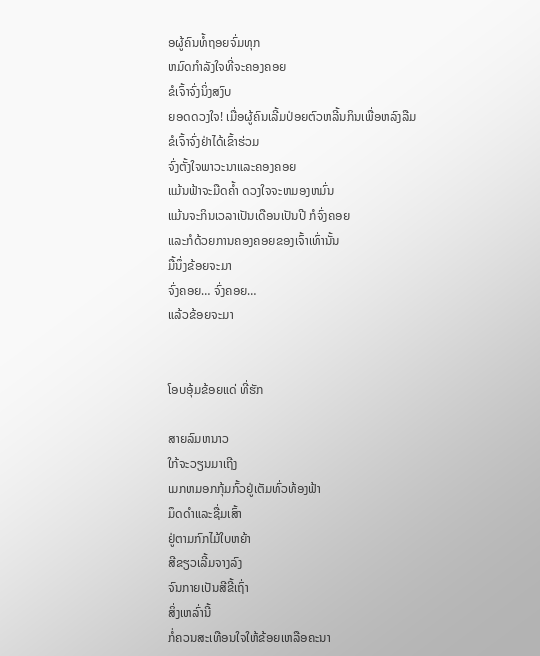ອຜູ້ຄົນທໍ້ຖອຍຈົ່ມທຸກ
ຫມົດກໍາລັງໃຈທີ່ຈະຄອງຄອຍ
ຂໍເຈົ້າຈົ່ງນິ່ງສງົບ
ຍອດດວງໃຈ! ເມື່ອຜູ້ຄົນເລີ້ມປ່ອຍຕົວຫລີ້ນກິນເພື່ອຫລົງລືມ
ຂໍເຈົ້າຈົ່ງຢ່າໄດ້ເຂົ້າຮ່ວມ
ຈົ່ງຕັ້ງໃຈພາວະນາແລະຄອງຄອຍ
ແມ້ນຟ້າຈະມືດຄໍ້າ ດວງໃຈຈະຫມອງຫມົ່ນ
ແມ້ນຈະກິນເວລາເປັນເດືອນເປັນປີ ກໍຈົ່ງຄອຍ
ແລະກໍດ້ວຍການຄອງຄອຍຂອງເຈົ້າເທົ່ານັ້ນ
ມື້ນຶ່ງຂ້ອຍຈະມາ
ຈົ່ງຄອຍ… ຈົ່ງຄອຍ…
ແລ້ວຂ້ອຍຈະມາ


ໂອບອຸ້ມຂ້ອຍແດ່ ທີ່ຮັກ

ສາຍລົມຫນາວ
ໃກ້ຈະວຽນມາເຖີງ
ເມກຫມອກກຸ້ມກົ້ວຢູ່ເຕັມທົ່ວທ້ອງຟ້າ
ມຶດດໍາແລະຊື່ມເສົ້າ
ຢູ່ຕາມກົກໄມ້ໃບຫຍ້າ
ສີຂຽວເລີ້ມຈາງລົງ
ຈົນກາຍເປັນສີຂີ້ເຖົ່າ
ສິ່ງເຫລົ່ານີ້
ກໍ່ຄວນສະເທືອນໃຈໃຫ້ຂ້ອຍເຫລືອຄະນາ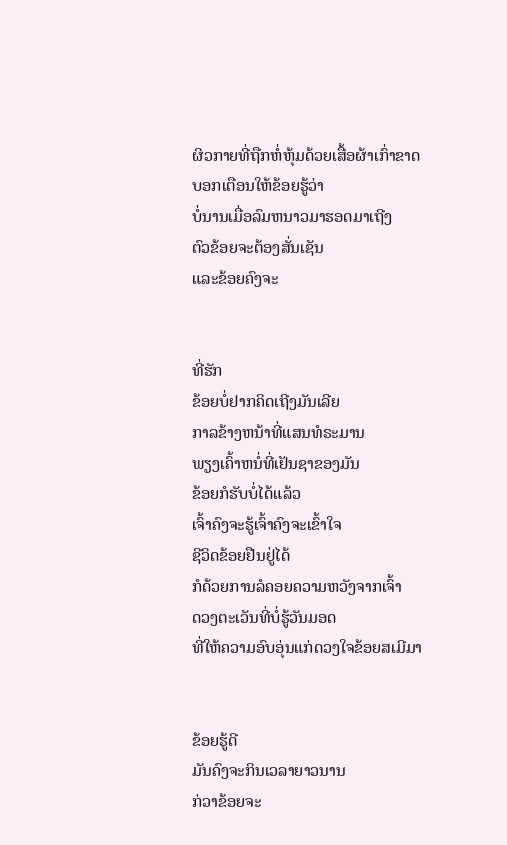ຜິວກາຍທີ່ຖືກຫໍ່ຫຸ້ມດ້ວຍເສື້ອຜ້າເກົ່າຂາດ
ບອກເຕືອນໃຫ້ຂ້ອຍຮູ້ວ່າ
ບໍ່ນານເມື່ອລົມຫນາວມາຮອດມາເຖີງ
ຕົວຂ້ອຍຈະຕ້ອງສັ່ນເຊັນ
ແລະຂ້ອຍຄົງຈະ


ທີ່ຮັກ
ຂ້ອຍບໍ່ຢາກຄິດເຖີງມັນເລີຍ
ກາລຂ້າງຫນ້າທີ່ແສນທໍຣະມານ
ພຽງເຄົ້າຫນໍ່ທີ່ເຢັນຊາຂອງມັນ
ຂ້ອຍກໍຮັບບໍ່ໄດ້ແລ້ວ
ເຈົ້າຄົງຈະຮູ້ເຈົ້າຄົງຈະເຂົ້າໃຈ
ຊີວິດຂ້ອຍຢືນຢູ່ໄດ້
ກໍດ້ວຍການລໍຄອຍຄວາມຫວັງຈາກເຈົ້າ
ດວງຕະເວັນທີ່ບໍ່ຮູ້ວັນມອດ
ທີ່ໃຫ້ຄວາມອົບອຸ່ນແກ່ດວງໃຈຂ້ອຍສເມີມາ


ຂ້ອຍຮູ້ດີ
ມັນຄົງຈະກິນເວລາຍາວນານ
ກ່ວາຂ້ອຍຈະ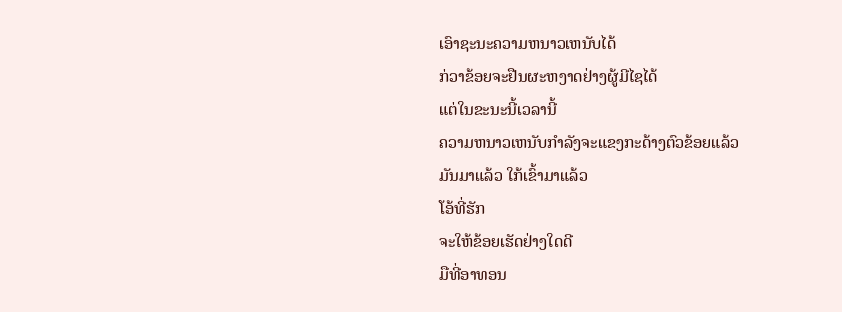ເອົາຊະນະຄວາມຫນາວເຫນັບໄດ້
ກ່ວາຂ້ອຍຈະຢືນຜະຫງາດຢ່າງຜູ້ມີໄຊໄດ້
ແຕ່ໃນຂະນະນີ້ເວລານີ້
ຄວາມຫນາວເຫນັບກໍາລັງຈະແຂງກະດ້າງຕົວຂ້ອຍແລ້ວ
ມັນມາແລ້ວ ໃກ້ເຂົ້າມາແລ້ວ
ໂອ້ທີ່ຮັກ
ຈະໃຫ້ຂ້ອຍເຮັດຢ່າງໃດດີ
ມືທີ່ອາທອນ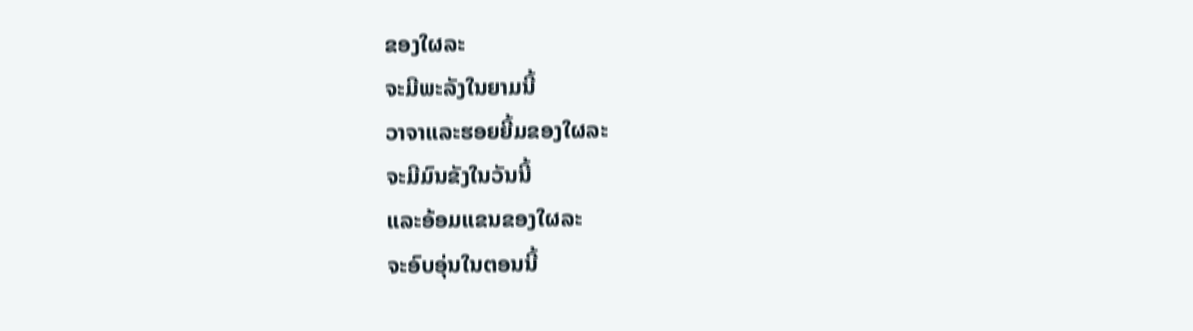ຂອງໃຜລະ
ຈະມີພະລັງໃນຍາມນີ້
ວາຈາແລະຮອຍຍີ້ມຂອງໃຜລະ
ຈະມີມົນຂັງໃນວັນນີ້
ແລະອ້ອມແຂນຂອງໃຜລະ
ຈະອົບອຸ່ນໃນຕອນນີ້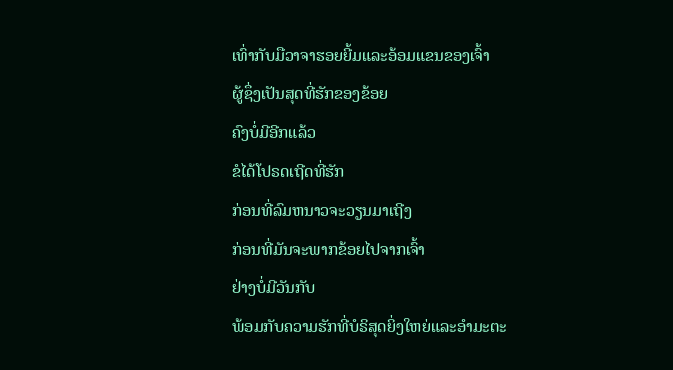ເທົ່າກັບມືວາຈາຮອຍຍີ້ມແລະອ້ອມແຂນຂອງເຈົ້າ
ຜູ້ຊຶ່ງເປັນສຸດທີ່ຮັກຂອງຂ້ອຍ
ຄົງບໍ່ມີອີກແລ້ວ
ຂໍໄດ້ໂປຣດເຖີດທີ່ຮັກ
ກ່ອນທີ່ລົມຫນາວຈະວຽນມາເຖີງ
ກ່ອນທີ່ມັນຈະພາກຂ້ອຍໄປຈາກເຈົ້າ
ຢ່າງບໍ່ມີວັນກັບ
ພ້ອມກັບຄວາມຮັກທີ່ບໍຣິສຸດຍິ່ງໃຫຍ່ແລະອໍາມະຕະ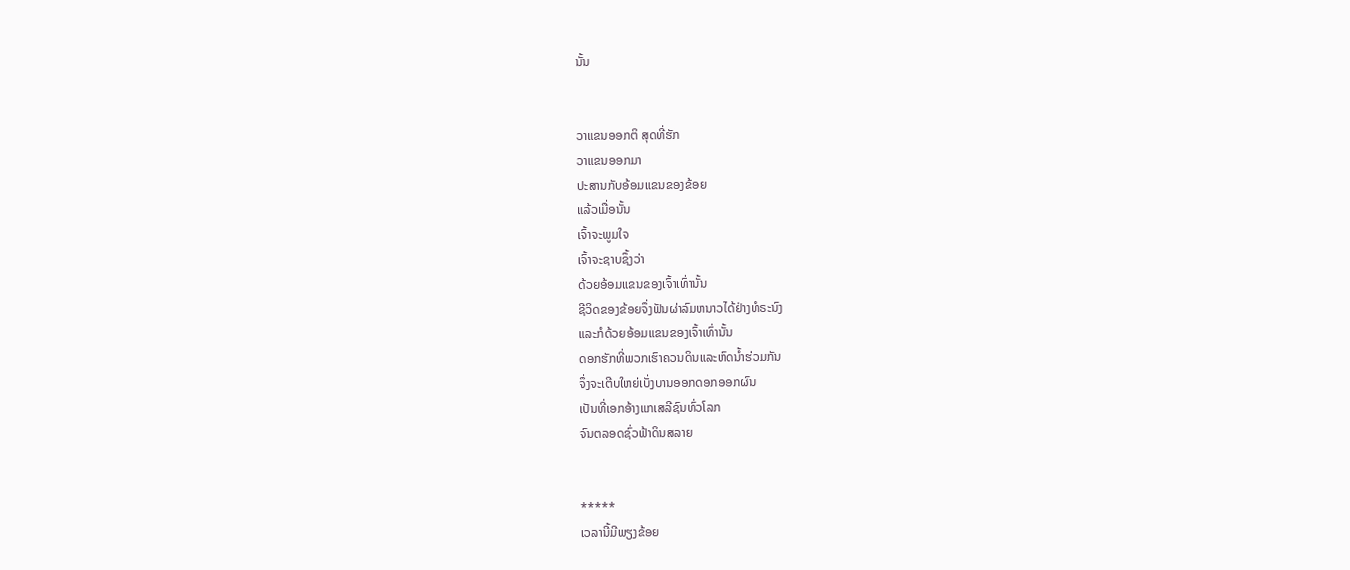ນັ້ນ


ວາແຂນອອກຕິ ສຸດທີ່ຮັກ
ວາແຂນອອກມາ
ປະສານກັບອ້ອມແຂນຂອງຂ້ອຍ
ແລ້ວເມື່ອນັ້ນ
ເຈົ້າຈະພູມໃຈ
ເຈົ້າຈະຊາບຊຶ້ງວ່າ
ດ້ວຍອ້ອມແຂນຂອງເຈົ້າເທົ່ານັ້ນ
ຊີວິດຂອງຂ້ອຍຈຶ່ງຟັນຜ່າລົມຫນາວໄດ້ຢ່າງທໍຣະນົງ
ແລະກໍດ້ວຍອ້ອມແຂນຂອງເຈົ້າເທົ່ານັ້ນ
ດອກຮັກທີ່ພວກເຮົາຄວນດິນແລະຫົດນໍ້າຮ່ວມກັນ
ຈຶ່ງຈະເຕີບໃຫຍ່ເບັ່ງບານອອກດອກອອກຜົນ
ເປັນທີ່ເອກອ້າງແກເສລີຊົນທົ່ວໂລກ
ຈົນຕລອດຊົ່ວຟ້າດິນສລາຍ


*****
ເວລານີ້ມີພຽງຂ້ອຍ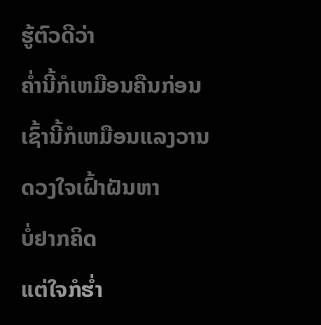ຮູ້ຕົວດີວ່າ
ຄໍ່ານີ້ກໍເຫມືອນຄືນກ່ອນ
ເຊົ້ານີ້ກໍເຫມືອນແລງວານ
ດວງໃຈເຝົ້າຝັນຫາ
ບໍ່ຢາກຄິດ
ແຕ່ໃຈກໍຮໍ່າ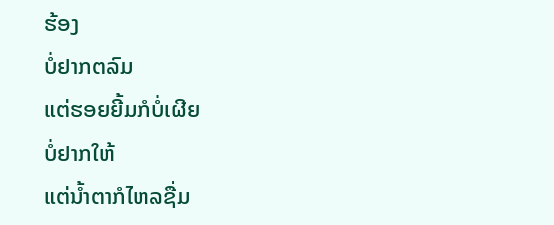ຮ້ອງ
ບໍ່ຢາກຕລົມ
ແຕ່ຮອຍຍີ້ມກໍບໍ່ເຜີຍ
ບໍ່ຢາກໃຫ້
ແຕ່ນໍ້າຕາກໍໄຫລຊື່ມ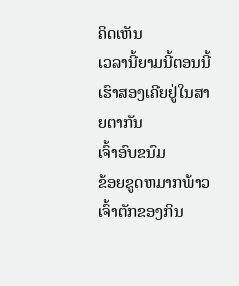ຄິດເຫັນ
ເວລານີ້ຍາມນີ້ຕອນນີ້
ເຮົາສອງເຄີຍຢູ່ໃນສາຍຕາກັນ
ເຈົ້າອົບຂນົມ
ຂ້ອຍຂູດຫມາກພ້າວ
ເຈົ້າຕັກຂອງກິນ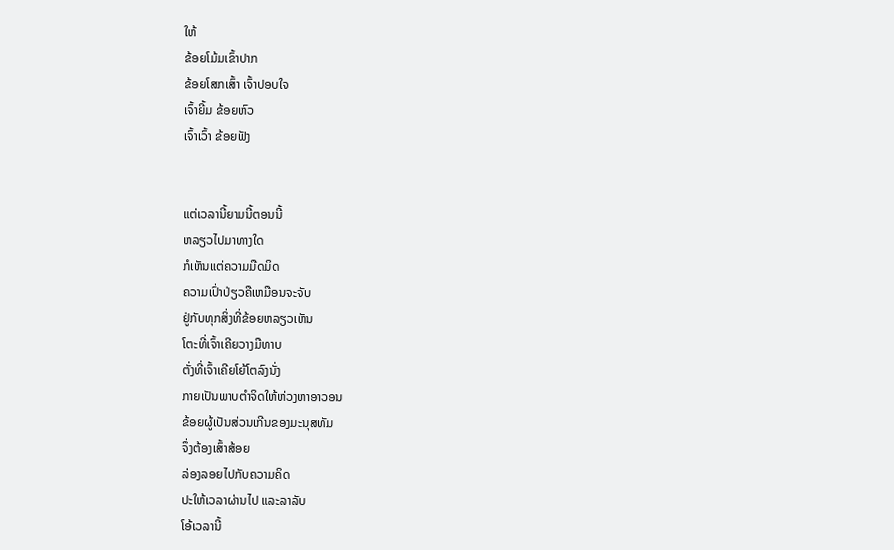ໃຫ້
ຂ້ອຍໂມ້ມເຂົ້າປາກ
ຂ້ອຍໂສກເສົ້າ ເຈົ້າປອບໃຈ
ເຈົ້າຍີ້ມ ຂ້ອຍຫົວ
ເຈົ້າເວົ້າ ຂ້ອຍຟັງ


ແຕ່ເວລານີ້ຍາມນີ້ຕອນນີ້
ຫລຽວໄປມາທາງໃດ
ກໍເຫັນແຕ່ຄວາມມືດມິດ
ຄວາມເປົ່າປ່ຽວຄືເຫມືອນຈະຈັບ
ຢູ່ກັບທຸກສິ່ງທີ່ຂ້ອຍຫລຽວເຫັນ
ໂຕະທີ່ເຈົ້າເຄີຍວາງມືທາບ
ຕັ່ງທີ່ເຈົ້າເຄີຍໂຍ້ໂຕລົງນັ່ງ
ກາຍເປັນພາບຕໍາຈິດໃຫ້ຫ່ວງຫາອາວອນ
ຂ້ອຍຜູ້ເປັນສ່ວນເກີນຂອງມະນຸສທັມ
ຈຶ່ງຕ້ອງເສົ້າສ້ອຍ
ລ່ອງລອຍໄປກັບຄວາມຄິດ
ປະໃຫ້ເວລາຜ່ານໄປ ແລະລາລັບ
ໂອ້ເວລານີ້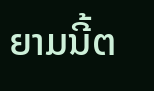ຍາມນີ້ຕ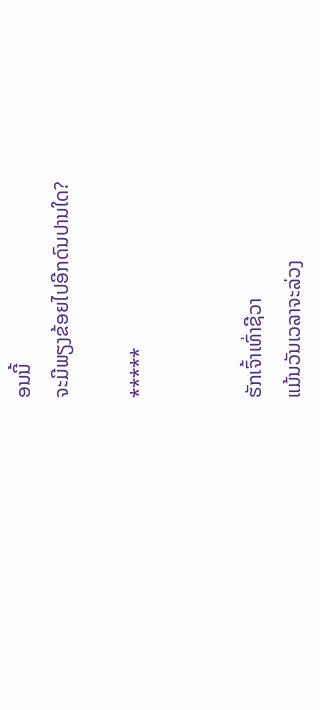ອນນີ້
ຈະມີພຽງຂ້ອຍໄປອີກດົນປານໃດ?

*****


ຮັກເຈົ້າເທົ່າຊີວາ
ແມ້ນວັນເວລາຈະລ່ວງ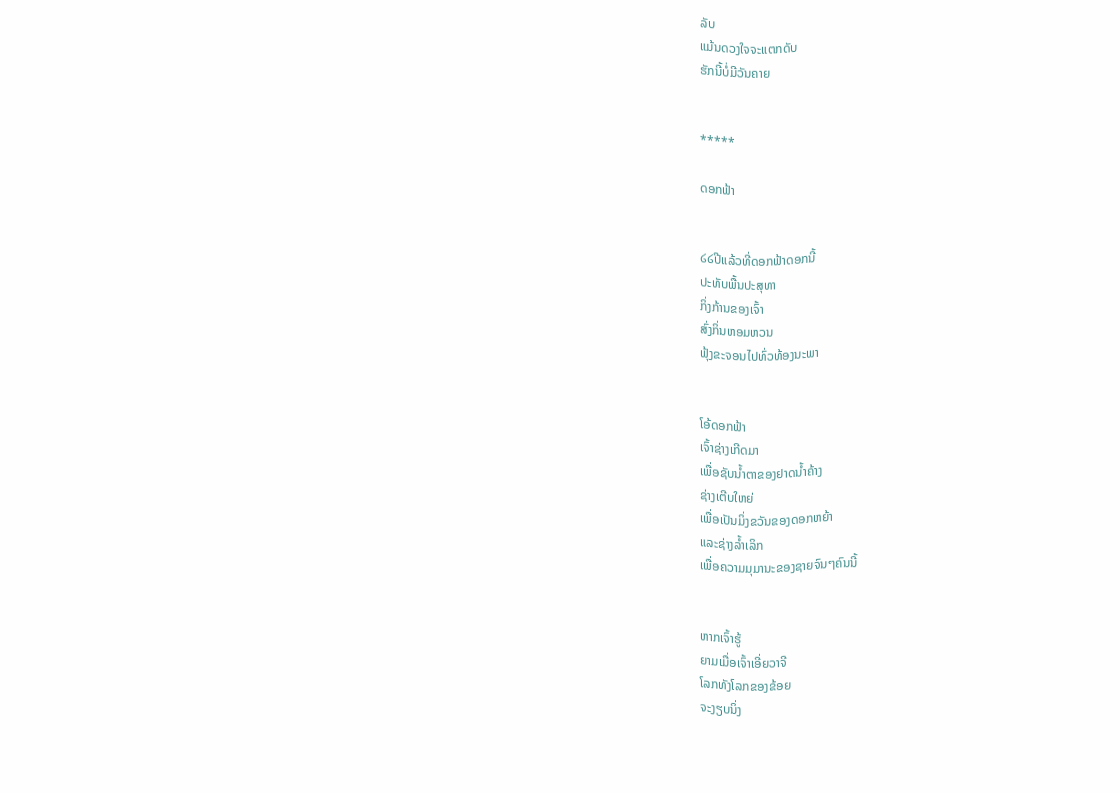ລັບ
ແມ້ນດວງໃຈຈະແຕກດັບ
ຮັກນີ້ບໍ່ມີວັນຄາຍ


*****

ດອກຟ້າ


໒໒ປີແລ້ວທີ່ດອກຟ້າດອກນີ້
ປະທັບພື້ນປະສຸທາ
ກິ່ງກ້ານຂອງເຈົ້າ
ສົ່ງກິ່ນຫອມຫວນ
ຟຸ້ງຂະຈອນໄປທົ່ວທ້ອງນະພາ


ໂອ້ດອກຟ້າ
ເຈົ້າຊ່າງເກີດມາ
ເພື່ອຊັບນໍ້າຕາຂອງຢາດນໍ້າຄ້າງ
ຊ່າງເຕີບໃຫຍ່
ເພື່ອເປັນມິ່ງຂວັນຂອງດອກຫຍ້າ
ແລະຊ່າງລໍ້າເລິກ
ເພື່ອຄວາມມຸມານະຂອງຊາຍຈົນໆຄົນນີ້


ຫາກເຈົ້າຮູ້
ຍາມເມື່ອເຈົ້າເອີ່ຍວາຈີ
ໂລກທັງໂລກຂອງຂ້ອຍ
ຈະງຽບນິ່ງ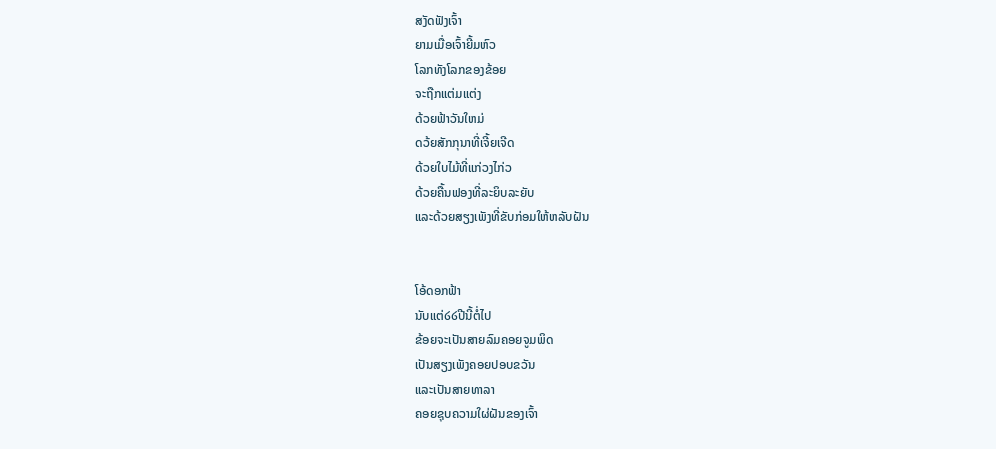ສງັດຟັງເຈົ້າ
ຍາມເມື່ອເຈົ້າຍີ້ມຫົວ
ໂລກທັງໂລກຂອງຂ້ອຍ
ຈະຖືກແຕ່ມແຕ່ງ
ດ້ວຍຟ້າວັນໃຫມ່
ດວ້ຍສັກກຸນາທີ່ເຈີ້ຍເຈີດ
ດ້ວຍໃບໄມ້ທີ່ແກ່ວງໄກ່ວ
ດ້ວຍຄື້ນຟອງທີ່ລະຍິບລະຍັບ
ແລະດ້ວຍສຽງເພັງທີ່ຂັບກ່ອມໃຫ້ຫລັບຝັນ


ໂອ້ດອກຟ້າ
ນັບແຕ່໒໒ປີນີ້ຕໍ່ໄປ
ຂ້ອຍຈະເປັນສາຍລົມຄອຍຈູມພິດ
ເປັນສຽງເພັງຄອຍປອບຂວັນ
ແລະເປັນສາຍທາລາ
ຄອຍຊຸບຄວາມໃຜ່ຝັນຂອງເຈົ້າ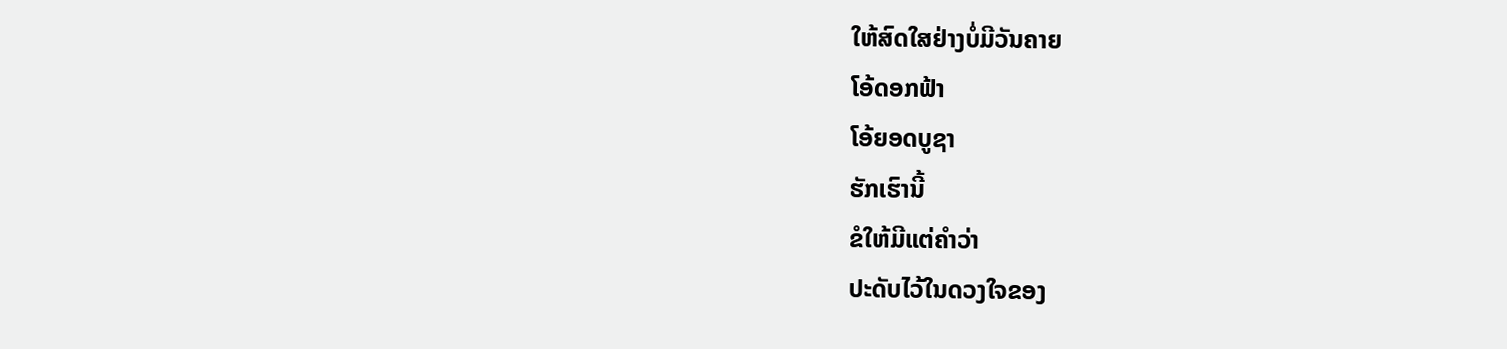ໃຫ້ສົດໃສຢ່າງບໍ່ມີວັນຄາຍ
ໂອ້ດອກຟ້າ
ໂອ້ຍອດບູຊາ
ຮັກເຮົານີ້
ຂໍໃຫ້ມີແຕ່ຄໍາວ່າ
ປະດັບໄວ້ໃນດວງໃຈຂອງ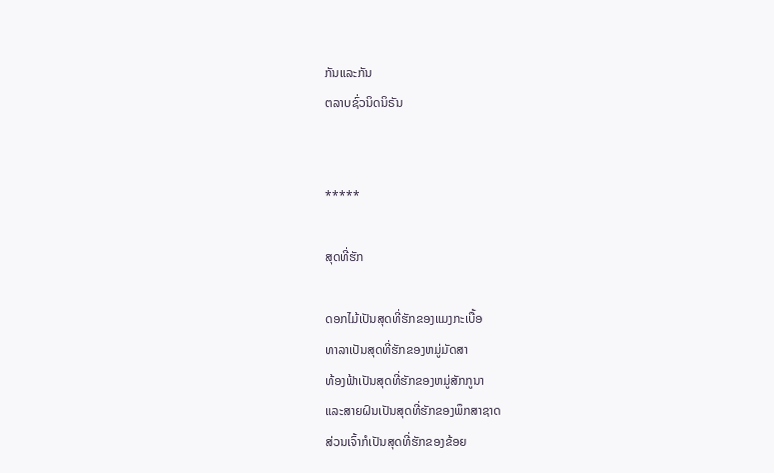ກັນແລະກັນ
ຕລາບຊົ່ວນິດນິຣັນ


*****

ສຸດທີ່ຮັກ

ດອກໄມ້ເປັນສຸດທີ່ຮັກຂອງແມງກະເບື້ອ
ທາລາເປັນສຸດທີ່ຮັກຂອງຫມູ່ມັດສາ
ທ້ອງຟ້າເປັນສຸດທີ່ຮັກຂອງຫມູ່ສັກກູນາ
ແລະສາຍຝົນເປັນສຸດທີ່ຮັກຂອງພຶກສາຊາດ
ສ່ວນເຈົ້າກໍເປັນສຸດທີ່ຮັກຂອງຂ້ອຍ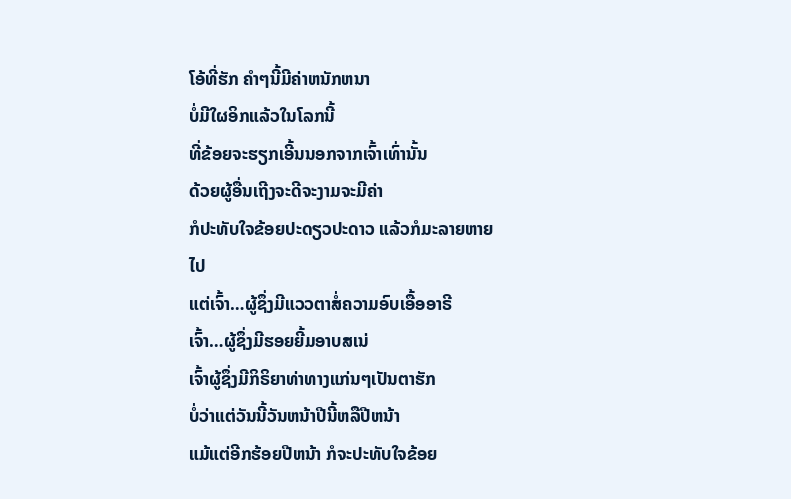ໂອ້ທີ່ຮັກ ຄໍາໆນີ້ມີຄ່າຫນັກຫນາ
ບໍ່ມີໃຜອິກແລ້ວໃນໂລກນີ້
ທີ່ຂ້ອຍຈະຮຽກເອີ້ນນອກຈາກເຈົ້າເທົ່ານັ້ນ
ດ້ວຍຜູ້ອື່ນເຖີງຈະດີຈະງາມຈະມີຄ່າ
ກໍປະທັບໃຈຂ້ອຍປະດຽວປະດາວ ແລ້ວກໍມະລາຍຫາຍໄປ
ແຕ່ເຈົ້າ…ຜູ້ຊຶ່ງມີແວວຕາສໍ່ຄວາມອົບເອື້ອອາຣີ
ເຈົ້າ…ຜູ້ຊຶ່ງມີຮອຍຍີ້ມອາບສເນ່
ເຈົ້າຜູ້ຊຶ່ງມີກິຣິຍາທ່າທາງແກ່ນໆເປັນຕາຮັກ
ບໍ່ວ່າແຕ່ວັນນີ້ວັນຫນ້າປີນີ້ຫລືປີຫນ້າ
ແມ້ແຕ່ອີກຮ້ອຍປີຫນ້າ ກໍຈະປະທັບໃຈຂ້ອຍ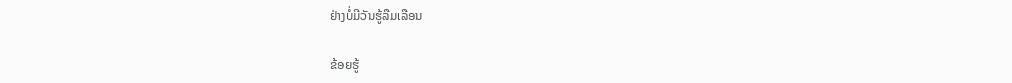ຢ່າງບໍ່ມີວັນຮູ້ລືມເລືອນ

ຂ້ອຍຮູ້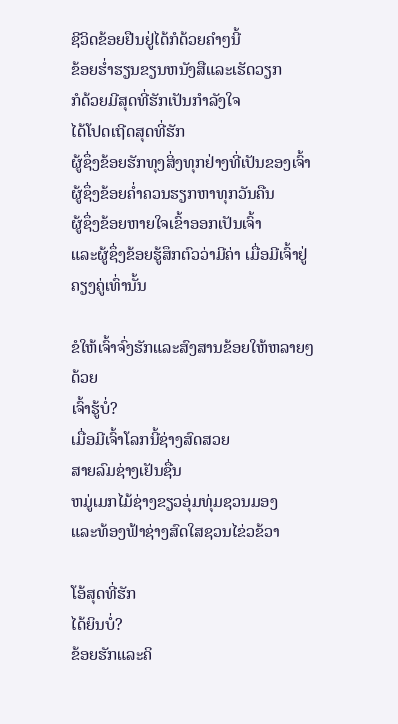ຊີວິດຂ້ອຍຢືນຢູ່ໄດ້ກໍດ້ວຍຄໍາໆນີ້
ຂ້ອຍຮໍ່າຮຽນຂຽນຫນັງສືແລະເຮັດວຽກ
ກໍດ້ວຍມີສຸດທີ່ຮັກເປັນກໍາລັງໃຈ
ໄດ້ໂປດເຖີດສຸດທີ່ຮັກ
ຜູ້ຊຶ່ງຂ້ອຍຮັກທຸງສິ່ງທຸກຢ່າງທີ່ເປັນຂອງເຈົ້າ
ຜູ້ຊຶ່ງຂ້ອຍຄໍ່າຄວນຮຽກຫາທຸກວັນຄືນ
ຜູ້ຊຶ່ງຂ້ອຍຫາຍໃຈເຂົ້າອອກເປັນເຈົ້າ
ແລະຜູ້ຊຶ່ງຂ້ອຍຮູ້ສຶກຕົວວ່າມີຄ່າ ເມື່ອມີເຈົ້າຢູ່ຄຽງຄູ່ເທົ່ານັ້ນ

ຂໍໃຫ້ເຈົ້າຈົ່ງຮັກແລະສົງສານຂ້ອຍໃຫ້ຫລາຍໆດ້ວຍ
ເຈົ້າຮູ້ບໍ່?
ເມື່ອມີເຈົ້າໂລກນີ້ຊ່າງສົດສວຍ
ສາຍລົມຊ່າງເຢັນຊື່ນ
ຫມູ່ເມກໄມ້ຊ່າງຂຽວອຸ່ມທຸ່ມຊວນມອງ
ແລະທ້ອງຟ້າຊ່າງສົດໃສຊວນໄຂ່ວຂ້ວາ

ໂອ້ສຸດທີ່ຮັກ
ໄດ້ຍິນບໍ່?
ຂ້ອຍຮັກແລະຄິ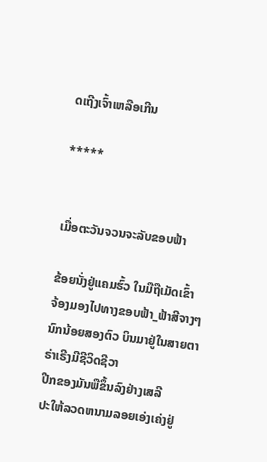ດເຖີງເຈົ້າເຫລືອເກີນ

*****


ເມື່ອຕະວັນຈວນຈະລັບຂອບຟ້າ

ຂ້ອຍນັ່ງຢູ່ແຄມຮົ້ວ ໃນມືຖືເມັດເຂົ້າ
ຈ້ອງມອງໄປທາງຂອບຟ້າ_ຟ້າສີຈາງໆ
ນົກນ້ອຍສອງຕົວ ບິນມາຢູ່ໃນສາຍຕາ
ຣ່າເຣີງມີຊີວິດຊີວາ
ປີກຂອງມັນພືຂຶ້ນລົງຢ່າງເສລີ
ປະໃຫ້ລວດຫນາມລອຍເອ່ງເຄ່ງຢູ່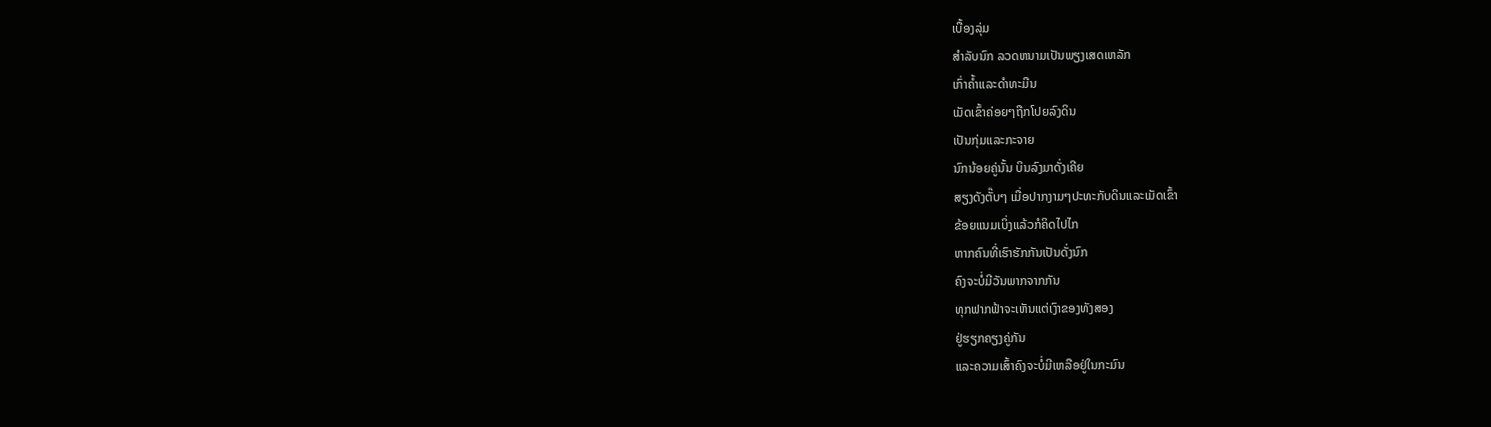ເບື້ອງລຸ່ມ
ສໍາລັບນົກ ລວດຫນາມເປັນພຽງເສດເຫລັກ
ເກົ່າຄໍ້າແລະດໍາທະມືນ
ເມັດເຂົ້າຄ່ອຍໆຖືກໂປຍລົງດິນ
ເປັນກຸ່ມແລະກະຈາຍ
ນົກນ້ອຍຄູ່ນັ້ນ ບິນລົງມາດັ່ງເຄີຍ
ສຽງດັງຕັ໊ບໆ ເມື່ອປາກງາມໆປະທະກັບດິນແລະເມັດເຂົ້າ
ຂ້ອຍແນມເບິ່ງແລ້ວກໍຄິດໄປໄກ
ຫາກຄົນທີ່ເຮົາຮັກກັນເປັນດັ່ງນົກ
ຄົງຈະບໍ່ມີວັນພາກຈາກກັນ
ທຸກຟາກຟ້າຈະເຫັນແຕ່ເງົາຂອງທັງສອງ
ຢູ່ຮຽກຄຽງຄູ່ກັນ
ແລະຄວາມເສົ້າຄົງຈະບໍ່ມີເຫລືອຢູ່ໃນກະມົນ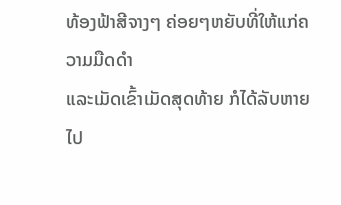ທ້ອງຟ້າສີຈາງໆ ຄ່ອຍໆຫຍັບທີ່ໃຫ້ແກ່ຄວາມມືດດໍາ
ແລະເມັດເຂົ້າເມັດສຸດທ້າຍ ກໍໄດ້ລັບຫາຍໄປ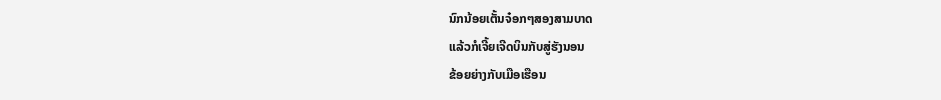ນົກນ້ອຍເຕັ້ນຈ໋ອກໆສອງສາມບາດ
ແລ້ວກໍເຈີ້ຍເຈີດບິນກັບສູ່ຮັງນອນ
ຂ້ອຍຍ່າງກັບເມືອເຮືອນ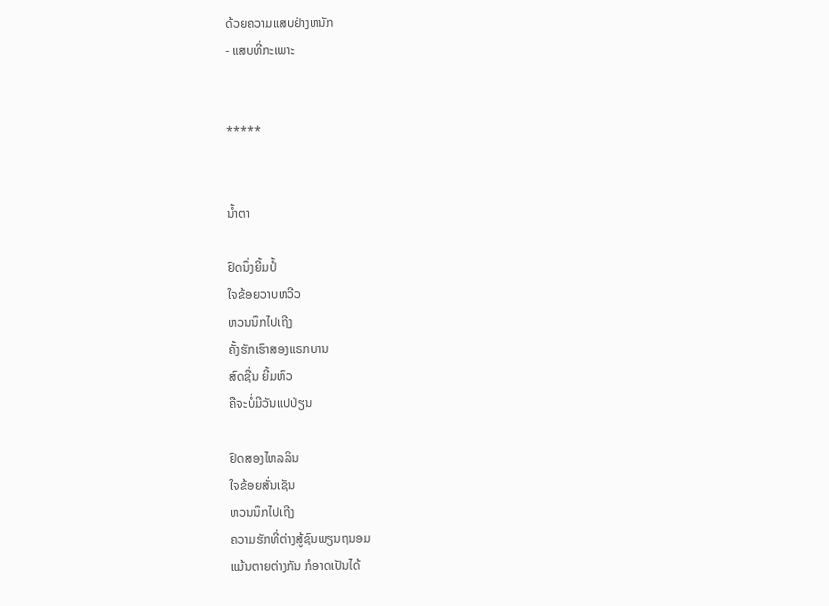ດ້ວຍຄວາມແສບຢ່າງຫນັກ
- ແສບທີ່ກະເພາະ


*****


ນໍ້າຕາ

ຢົດນຶ່ງຍີ້ມປໍ້
ໃຈຂ້ອຍວາບຫວີວ
ຫວນນຶກໄປເຖີງ
ຄັ້ງຮັກເຮົາສອງແຣກບານ
ສົດຊື່ນ ຍີ້ມຫົວ
ຄືຈະບໍ່ມີວັນແປປ່ຽນ

ຢົດສອງໄຫລລິນ
ໃຈຂ້ອຍສັ່ນເຊັນ
ຫວນນຶກໄປເຖີງ
ຄວາມຮັກທີ່ຕ່າງສູ້ຊົນພຽນຖນອມ
ແມ້ນຕາຍຕ່າງກັນ ກໍອາດເປັນໄດ້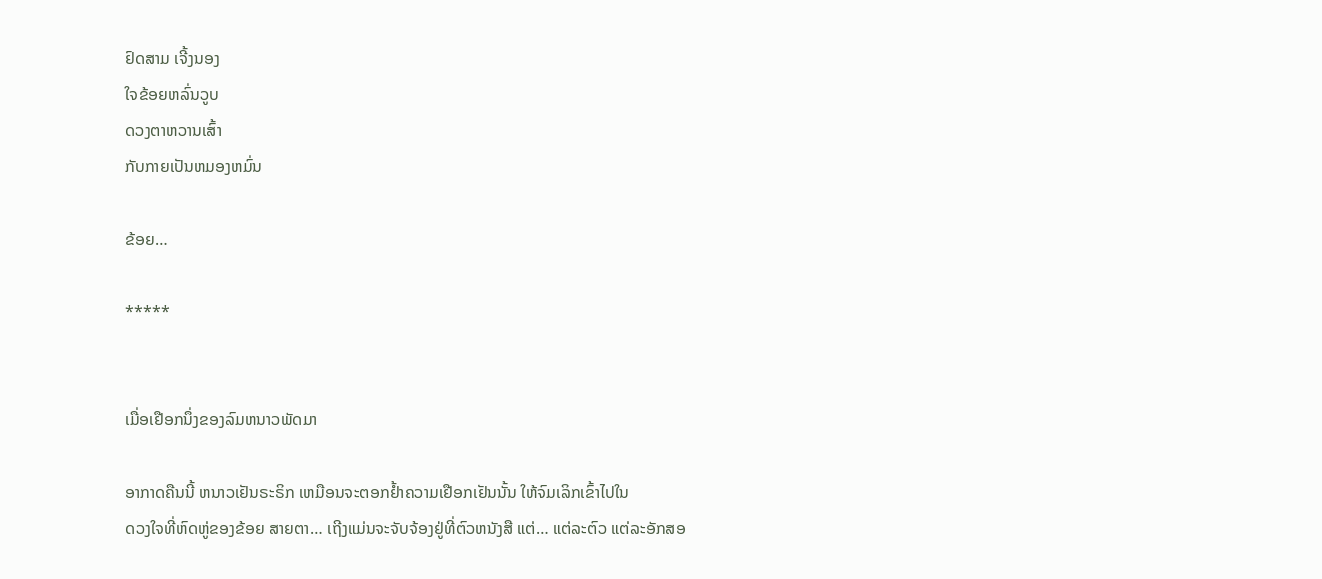ຢົດສາມ ເຈີ້ງນອງ
ໃຈຂ້ອຍຫລົ່ນວູບ
ດວງຕາຫວານເສົ້າ
ກັບກາຍເປັນຫມອງຫມົ່ນ

ຂ້ອຍ…

*****


ເມື່ອເຢືອກນຶ່ງຂອງລົມຫນາວພັດມາ

ອາກາດຄືນນີ້ ຫນາວເຢັນຣະຣິກ ເຫມືອນຈະຕອກຢໍ້າຄວາມເຢືອກເຢັນນັ້ນ ໃຫ້ຈົມເລິກເຂົ້າໄປໃນ
ດວງໃຈທີ່ຫົດຫູ່ຂອງຂ້ອຍ ສາຍຕາ… ເຖີງແມ່ນຈະຈັບຈ້ອງຢູ່ທີ່ຕົວຫນັງສື ແຕ່… ແຕ່ລະຕົວ ແຕ່ລະອັກສອ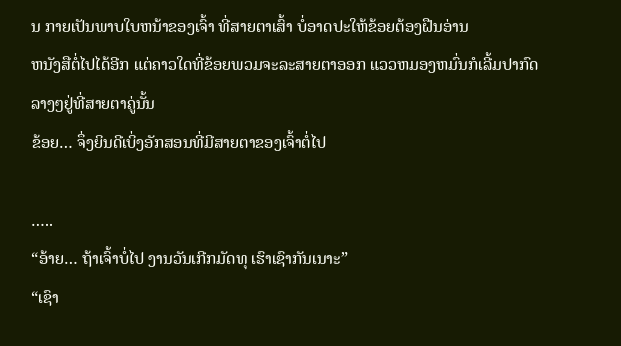ນ ກາຍເປັນພາບໃບຫນ້າຂອງເຈົ້າ ທີ່ສາຍຕາເສົ້າ ບໍ່ອາດປະໃຫ້ຂ້ອຍຕ້ອງຝືນອ່ານ
ຫນັງສືຕໍ່ໄປໄດ້ອີກ ແຕ່ຄາວໃດທີ່ຂ້ອຍພວມຈະລະສາຍຕາອອກ ແວວຫມອງຫມົ່ນກໍເລີ້ມປາກົດ
ລາງໆຢູ່ທີ່ສາຍຕາຄູ່ນັ້ນ
ຂ້ອຍ… ຈຶ່ງຍິນດີເບິ່ງອັກສອນທີ່ມີສາຍຕາຂອງເຈົ້າຕໍ່ໄປ

…..
“ອ້າຍ… ຖ້າເຈົ້າບໍ່ໄປ ງານວັນເກີກມັດທຸ ເຮົາເຊົາກັນເນາະ”
“ເຊົາ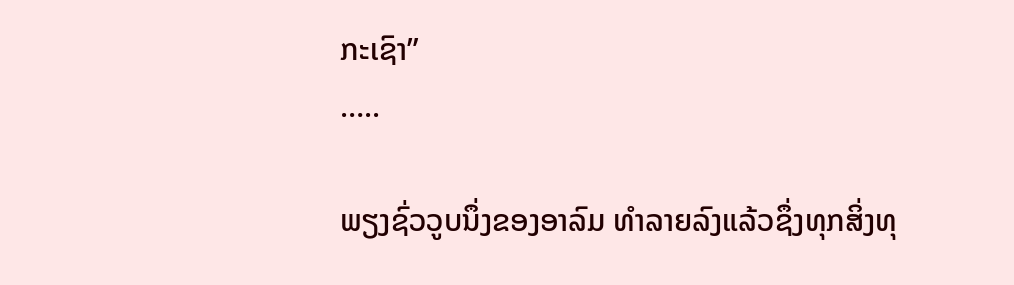ກະເຊົາ”
…..

ພຽງຊົ່ວວູບນຶ່ງຂອງອາລົມ ທໍາລາຍລົງແລ້ວຊຶ່ງທຸກສິ່ງທຸ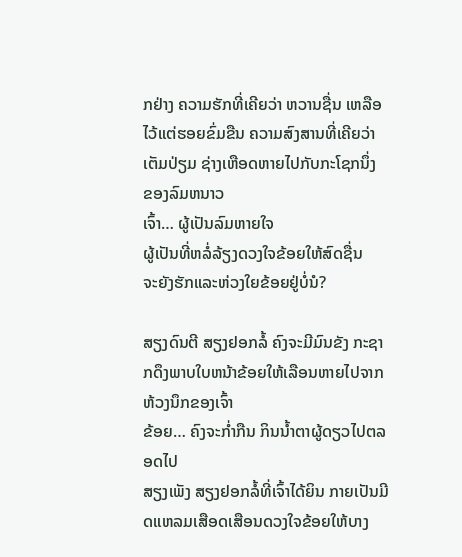ກຢ່າງ ຄວາມຮັກທີ່ເຄີຍວ່າ ຫວານຊື່ນ ເຫລືອໄວ້ແຕ່ຮອຍຂົ່ມຂືນ ຄວາມສົງສານທີ່ເຄີຍວ່າ ເຕັມປ່ຽມ ຊ່າງເຫືອດຫາຍໄປກັບກະໂຊກນຶ່ງ
ຂອງລົມຫນາວ
ເຈົ້າ… ຜູ້ເປັນລົມຫາຍໃຈ
ຜູ້ເປັນທີ່ຫລໍ່ລ້ຽງດວງໃຈຂ້ອຍໃຫ້ສົດຊື່ນ
ຈະຍັງຮັກແລະຫ່ວງໃຍຂ້ອຍຢູ່ບໍ່ນໍ?

ສຽງດົນຕີ ສຽງຢອກລໍ້ ຄົງຈະມີມົນຂັງ ກະຊາກດຶງພາບໃບຫນ້າຂ້ອຍໃຫ້ເລືອນຫາຍໄປຈາກຫ້ວງນຶກຂອງເຈົ້າ
ຂ້ອຍ… ຄົງຈະກໍ່າກືນ ກິນນໍ້າຕາຜູ້ດຽວໄປຕລອດໄປ
ສຽງເພັງ ສຽງຢອກລໍ້ທີ່ເຈົ້າໄດ້ຍິນ ກາຍເປັນມີດແຫລມເສືອດເສືອນດວງໃຈຂ້ອຍໃຫ້ບາງ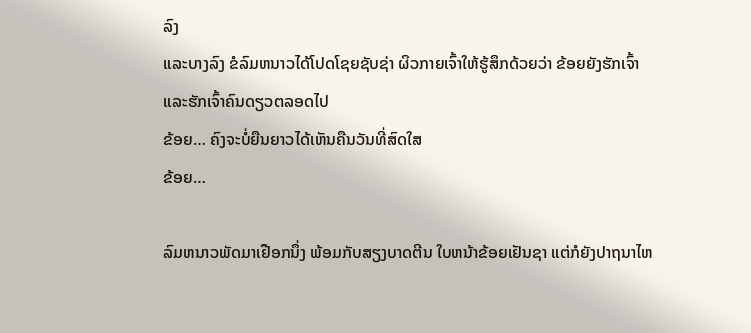ລົງ
ແລະບາງລົງ ຂໍລົມຫນາວໄດ້ໂປດໂຊຍຊັບຊ່າ ຜິວກາຍເຈົ້າໃຫ້ຮູ້ສຶກດ້ວຍວ່າ ຂ້ອຍຍັງຮັກເຈົ້າ
ແລະຮັກເຈົ້າຄົນດຽວຕລອດໄປ
ຂ້ອຍ… ຄົງຈະບໍ່ຍືນຍາວໄດ້ເຫັນຄືນວັນທີ່ສົດໃສ
ຂ້ອຍ…

ລົມຫນາວພັດມາເຢືອກນຶ່ງ ພ້ອມກັບສຽງບາດຕີນ ໃບຫນ້າຂ້ອຍເຢັນຊາ ແຕ່ກໍຍັງປາຖນາໄຫ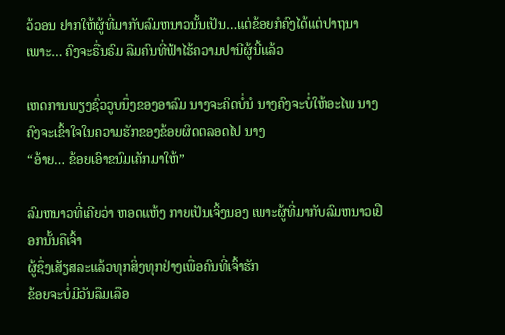ວ້ວອນ ຢາກໃຫ້ຜູ້ທີ່ມາກັບລົມຫນາວນັ້ນເປັນ…ແຕ່ຂ້ອຍກໍຄົງໄດ້ແຕ່ປາຖນາ
ເພາະ… ຄົງຈະຣື່ນຣົມ ລືມຄົນທີ່ຟ້າໄຮ້ຄວາມປານີຜູ້ນີ້ແລ້ວ

ເຫດການພຽງຊົ່ວວູບນຶ່ງຂອງອາລົມ ນາງຈະຄິດບໍ່ນໍ ນາງຄົງຈະບໍ່ໃຫ້ອະໄພ ນາງຄົງຈະເຂົ້າໃຈໃນຄວາມຮັກຂອງຂ້ອຍຜິດຕລອດໄປ ນາງ
“ອ້າຍ… ຂ້ອຍເອົາຂນົມເຄັກມາໃຫ້”

ລົມຫນາວທີ່ເຄີຍວ່າ ຫອດແຫ້ງ ກາຍເປັນເຈິ້ງນອງ ເພາະຜູ້ທີ່ມາກັບລົມຫນາວເຢືອກນັ້ນຄືເຈົ້າ
ຜູ້ຊຶ່ງເສັຽສລະແລ້ວທຸກສິ່ງທຸກຢ່າງເພື່ອຄົນທີ່ເຈົ້າຮັກ
ຂ້ອຍຈະບໍ່ມີວັນລືມເລືອ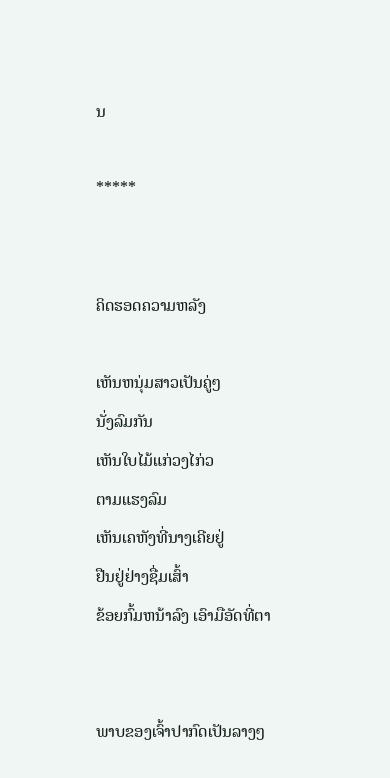ນ

*****


ຄິດຮອດຄວາມຫລັງ

ເຫັນຫນຸ່ມສາວເປັນຄູ່ໆ
ນັ່ງລົມກັນ
ເຫັນໃບໄມ້ແກ່ວງໄກ່ວ
ຕາມແຮງລົມ
ເຫັນເຄຫັງທີ່ນາງເຄີຍຢູ່
ຢືນຢູ່ຢ່າງຊື່ມເສົ້າ
ຂ້ອຍກົ້ມຫນ້າລົງ ເອົາມືອັດທີ່ຕາ


ພາບຂອງເຈົ້າປາກົດເປັນລາງໆ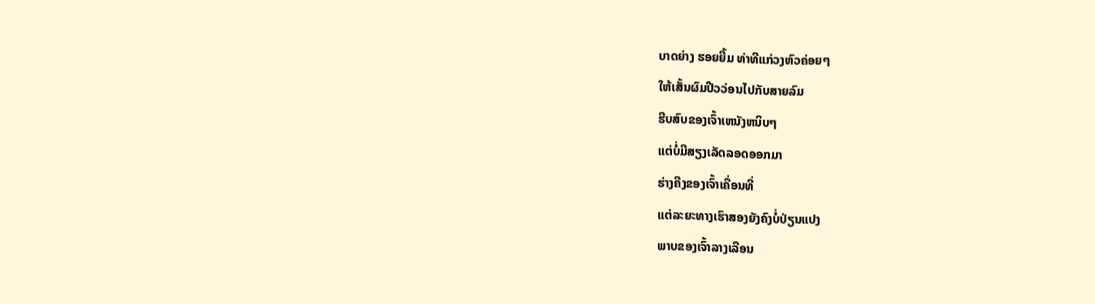ບາດຍ່າງ ຮອຍຍີ້ມ ທ່າທີແກ່ວງຫົວຄ່ອຍໆ
ໃຫ້ເສັ້ນຜົມປີວວ່ອນໄປກັບສາຍລົມ
ຮີບສົບຂອງເຈົ້າເຫນັງຫນິບໆ
ແຕ່ບໍ່ມີສຽງເລັດລອດອອກມາ
ຮ່າງຄີງຂອງເຈົ້າເຄື່ອນທີ່
ແຕ່ລະຍະທາງເຮົາສອງຍັງຄົງບໍ່ປ່ຽນແປງ
ພາບຂອງເຈົ້າລາງເລືອນ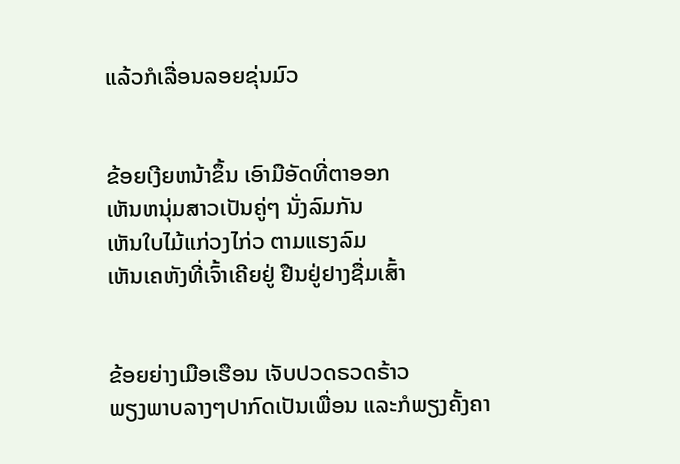ແລ້ວກໍເລື່ອນລອຍຂຸ່ນມົວ


ຂ້ອຍເງີຍຫນ້າຂຶ້ນ ເອົາມືອັດທີ່ຕາອອກ
ເຫັນຫນຸ່ມສາວເປັນຄູ່ໆ ນັ່ງລົມກັນ
ເຫັນໃບໄມ້ແກ່ວງໄກ່ວ ຕາມແຮງລົມ
ເຫັນເຄຫັງທີ່ເຈົ້າເຄີຍຢູ່ ຢືນຢູ່ຢາງຊື່ມເສົ້າ


ຂ້ອຍຍ່າງເມືອເຮືອນ ເຈັບປວດຣວດຣ້າວ
ພຽງພາບລາງໆປາກົດເປັນເພື່ອນ ແລະກໍພຽງຄັ້ງຄາ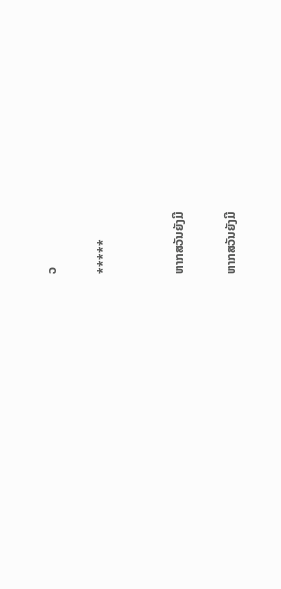ວ

*****


ຫາກສວັນຍັງມີ

ຫາກສວັນຍັງມີ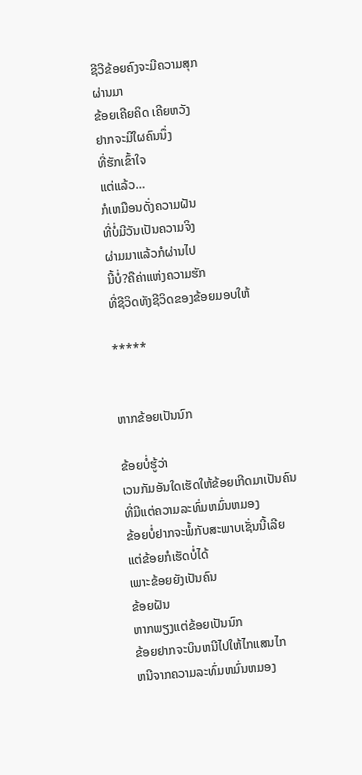ຊີວີຂ້ອຍຄົງຈະມີຄວາມສຸກ
ຜ່ານມາ
ຂ້ອຍເຄີຍຄິດ ເຄີຍຫວັງ
ຢາກຈະມີໃຜຄົນນຶ່ງ
ທີ່ຮັກເຂົ້າໃຈ
ແຕ່ແລ້ວ…
ກໍເຫມືອນດັ່ງຄວາມຝັນ
ທີ່ບໍ່ມີວັນເປັນຄວາມຈິງ
ຜ່າມມາແລ້ວກໍຜ່ານໄປ
ນີ້ບໍ່?ຄືຄ່າແຫ່ງຄວາມຮັກ
ທີ່ຊີວິດທັງຊີວິດຂອງຂ້ອຍມອບໃຫ້

*****


ຫາກຂ້ອຍເປັນນົກ

ຂ້ອຍບໍ່ຮູ້ວ່າ
ເວນກັມອັນໃດເຮັດໃຫ້ຂ້ອຍເກີດມາເປັນຄົນ
ທີ່ມີແຕ່ຄວາມລະທົ່ມຫມົ່ນຫມອງ
ຂ້ອຍບໍ່ຢາກຈະພໍ້ກັບສະພາບເຊັ່ນນີ້ເລີຍ
ແຕ່ຂ້ອຍກໍເຮັດບໍ່ໄດ້
ເພາະຂ້ອຍຍັງເປັນຄົນ
ຂ້ອຍຝັນ
ຫາກພຽງແຕ່ຂ້ອຍເປັນນົກ
ຂ້ອຍຢາກຈະບິນຫນີໄປໃຫ້ໄກແສນໄກ
ຫນີຈາກຄວາມລະທົ່ມຫມົ່ນຫມອງ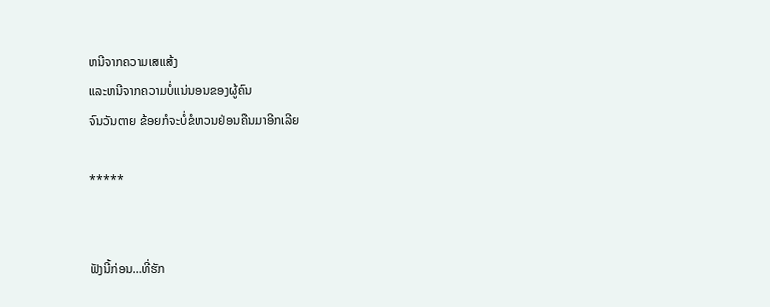ຫນີຈາກຄວາມເສແສ້ງ
ແລະຫນີຈາກຄວາມບໍ່ແນ່ນອນຂອງຜູ້ຄົນ
ຈົນວັນຕາຍ ຂ້ອຍກໍຈະບໍ່ຂໍຫວນຢ່ອນຄືນມາອີກເລີຍ

*****


ຟັງນີ້ກ່ອນ…ທີ່ຮັກ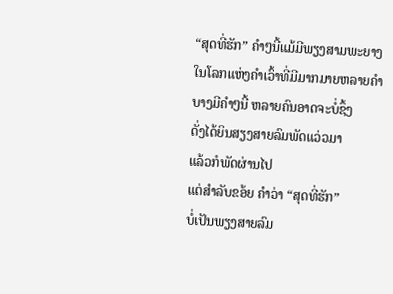“ສຸດທີ່ຮັກ” ຄໍາໆນີ້ແມ້ມີພຽງສາມພະຍາງ
ໃນໂລກແຫ່ງຄໍາເວົ້າທີ່ມີມາກມາຍຫລາຍຄໍາ
ບາງມີຄໍາໆນີ້ ຫລາຍຄົນອາດຈະບໍ່ຊຶ້ງ
ດັ່ງໄດ້ຍິນສຽງສາຍລົມພັດແວ່ວມາ
ແລ້ວກໍພັດຜ່ານໄປ
ແຕ່ສໍາລັບຂອ້ຍ ຄໍາວ່າ “ສຸດທີ່ຮັກ”
ບໍ່ເປັນພຽງສາຍລົມ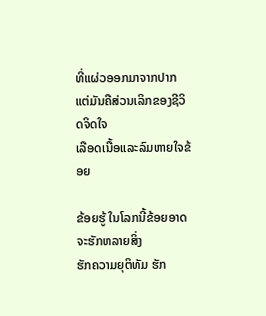ທີ່ແຜ່ວອອກມາຈາກປາກ
ແຕ່ມັນຄືສ່ວນເລິກຂອງຊີວິດຈິດໃຈ
ເລືອດເນື້ອແລະລົມຫາຍໃຈຂ້ອຍ

ຂ້ອຍຮູ້ ໃນໂລກນີ້ຂ້ອຍອາດຈະຮັກຫລາຍສິ່ງ
ຮັກຄວາມຍຸຕິທັມ ຮັກ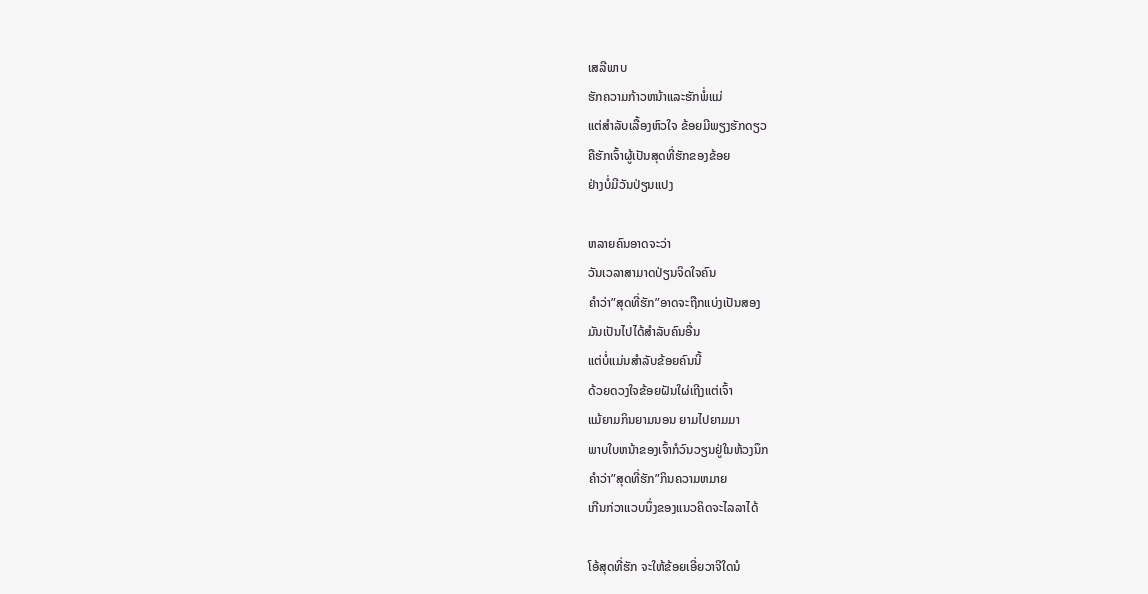ເສລີພາບ
ຮັກຄວາມກ້າວຫນ້າແລະຮັກພໍ່ແມ່
ແຕ່ສໍາລັບເລື້ອງຫົວໃຈ ຂ້ອຍມີພຽງຮັກດຽວ
ຄືຮັກເຈົ້າຜູ້ເປັນສຸດທີ່ຮັກຂອງຂ້ອຍ
ຢ່າງບໍ່ມີວັນປ່ຽນແປງ

ຫລາຍຄົນອາດຈະວ່າ
ວັນເວລາສາມາດປ່ຽນຈິດໃຈຄົນ
ຄໍາວ່າ”ສຸດທີ່ຮັກ”ອາດຈະຖືກແບ່ງເປັນສອງ
ມັນເປັນໄປໄດ້ສໍາລັບຄົນອື່ນ
ແຕ່ບໍ່ແມ່ນສໍາລັບຂ້ອຍຄົນນີ້
ດ້ວຍດວງໃຈຂ້ອຍຝັນໃຜ່ເຖີງແຕ່ເຈົ້າ
ແມ້ຍາມກິນຍາມນອນ ຍາມໄປຍາມມາ
ພາບໃບຫນ້າຂອງເຈົ້າກໍວົນວຽນຢູ່ໃນຫ້ວງນຶກ
ຄໍາວ່າ”ສຸດທີ່ຮັກ”ກິນຄວາມຫມາຍ
ເກີນກ່ວາແວບນຶ່ງຂອງແນວຄິດຈະໄລລາໄດ້

ໂອ້ສຸດທີ່ຮັກ ຈະໃຫ້ຂ້ອຍເອີ່ຍວາຈີໃດນໍ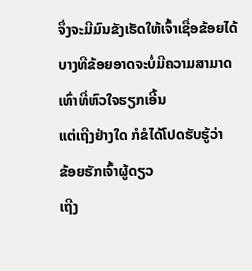ຈຶ່ງຈະມີມົນຂັງເຮັດໃຫ້ເຈົ້າເຊື່ອຂ້ອຍໄດ້
ບາງທີຂ້ອຍອາດຈະບໍ່ມີຄວາມສາມາດ
ເທົ່າທີ່ຫົວໃຈຮຽກເອີ້ນ
ແຕ່ເຖີງຢ່າງໃດ ກໍຂໍໄດ້ໂປດຮັບຮູ້ວ່າ
ຂ້ອຍຮັກເຈົ້າຜູ້ດຽວ
ເຖີງ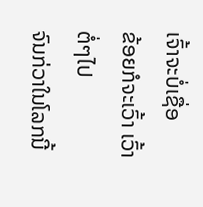ເຈົ້າຈະບໍ່ເຊື່ອ
ຂ້ອຍກໍຈະເວົ້າ ເວົ້າຕໍ່ໆໄປ
ຈົນກ່ວາໃນໂລກນີ້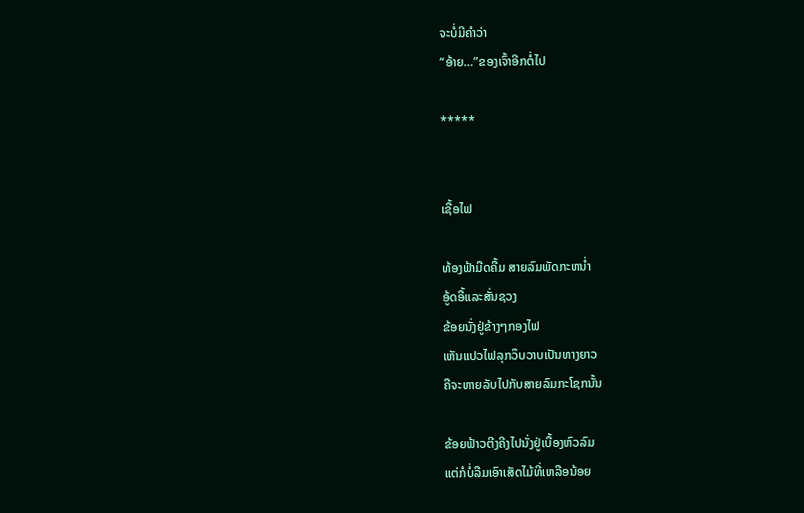ຈະບໍ່ມີຄໍາວ່າ
“ອ້າຍ…”ຂອງເຈົ້າອີກຕໍ່ໄປ

*****


ເຊື້ອໄຟ

ທ້ອງຟ້າມືດຄື້ມ ສາຍລົມພັດກະຫນໍ່າ
ອູ້ດອື້ແລະສັ່ນຊວງ
ຂ້ອຍນັ່ງຢູ່ຂ້າງໆກອງໄຟ
ເຫັນແປວໄຟລຸກວຶບວາບເປັນທາງຍາວ
ຄືຈະຫາຍລັບໄປກັບສາຍລົມກະໂຊກນັ້ນ

ຂ້ອຍຟ້າວຕີງຄີງໄປນັ່ງຢູ່ເບື້ອງຫົວລົມ
ແຕ່ກໍບໍ່ລືມເອົາເສັດໄມ້ທີ່ເຫລືອນ້ອຍ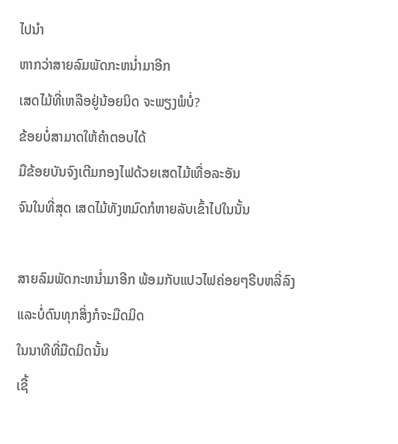ໄປນໍາ
ຫາກວ່າສາຍລົມພັດກະຫນໍ່າມາອີກ
ເສດໄມ້ທີ່ເຫລືອຢູ່ນ້ອຍນິດ ຈະພຽງພໍບໍ່?
ຂ້ອຍບໍ່ສາມາດໃຫ້ຄໍາຕອບໄດ້
ມືຂ້ອຍບັນຈົງເຕີມກອງໄຟດ້ວຍເສດໄມ້ເທື່ອລະອັນ
ຈົນໃນທີ່ສຸດ ເສດໄມ້ທັງຫມົດກໍຫາຍລັບເຂົ້າໄປໃນນັ້ນ

ສາຍລົມພັດກະຫນໍ່າມາອີກ ພ້ອມກັບແປວໄຟຄ່ອຍໆຣີບຫລີ່ລົງ
ແລະບໍ່ດົນທຸກສິ່ງກໍຈະມືດມິດ
ໃນນາທີທີ່ມືດມິດນັ້ນ
ເຊື້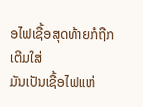ອໄຟເຊື້ອສຸດທ້າຍກໍຖືກເຕີມໃສ່
ມັນເປັນເຊື້ອໄຟແຫ່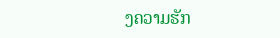ງຄວາມຮັກ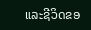ແລະຊີວິດຂອ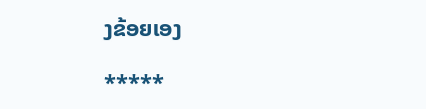ງຂ້ອຍເອງ

*****